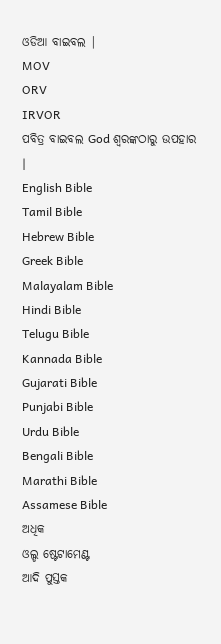ଓଡିଆ ବାଇବଲ |
MOV
ORV
IRVOR
ପବିତ୍ର ବାଇବଲ God ଶ୍ବରଙ୍କଠାରୁ ଉପହାର |
English Bible
Tamil Bible
Hebrew Bible
Greek Bible
Malayalam Bible
Hindi Bible
Telugu Bible
Kannada Bible
Gujarati Bible
Punjabi Bible
Urdu Bible
Bengali Bible
Marathi Bible
Assamese Bible
ଅଧିକ
ଓଲ୍ଡ ଷ୍ଟେଟାମେଣ୍ଟ
ଆଦି ପୁସ୍ତକ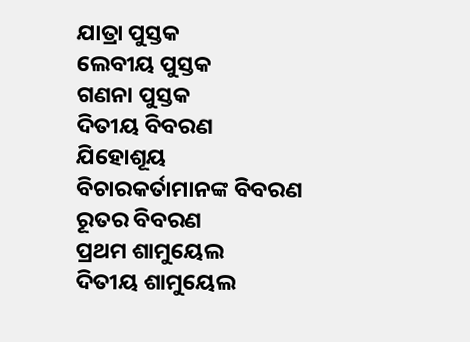ଯାତ୍ରା ପୁସ୍ତକ
ଲେବୀୟ ପୁସ୍ତକ
ଗଣନା ପୁସ୍ତକ
ଦିତୀୟ ବିବରଣ
ଯିହୋଶୂୟ
ବିଚାରକର୍ତାମାନଙ୍କ ବିବରଣ
ରୂତର ବିବରଣ
ପ୍ରଥମ ଶାମୁୟେଲ
ଦିତୀୟ ଶାମୁୟେଲ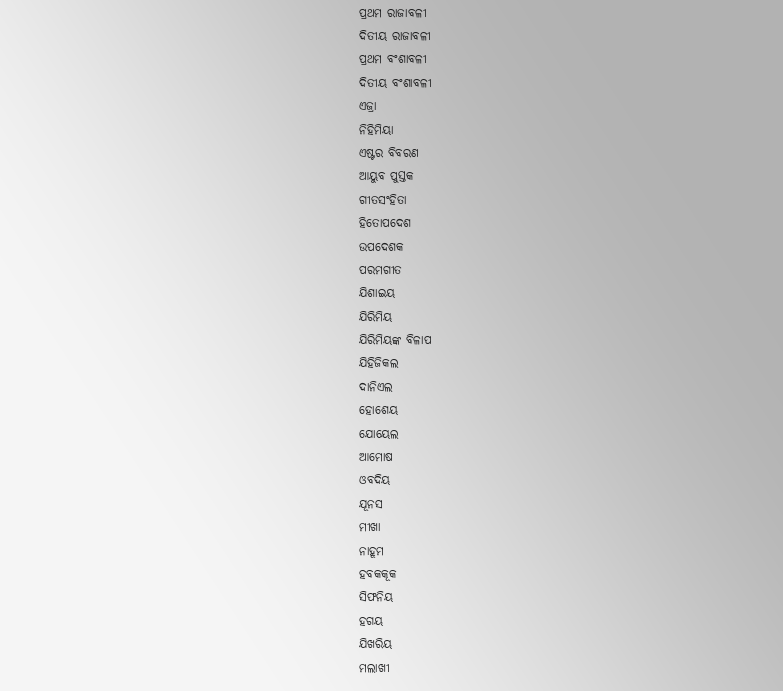ପ୍ରଥମ ରାଜାବଳୀ
ଦିତୀୟ ରାଜାବଳୀ
ପ୍ରଥମ ବଂଶାବଳୀ
ଦିତୀୟ ବଂଶାବଳୀ
ଏଜ୍ରା
ନିହିମିୟା
ଏଷ୍ଟର ବିବରଣ
ଆୟୁବ ପୁସ୍ତକ
ଗୀତସଂହିତା
ହିତୋପଦେଶ
ଉପଦେଶକ
ପରମଗୀତ
ଯିଶାଇୟ
ଯିରିମିୟ
ଯିରିମିୟଙ୍କ ବିଳାପ
ଯିହିଜିକଲ
ଦାନିଏଲ
ହୋଶେୟ
ଯୋୟେଲ
ଆମୋଷ
ଓବଦିୟ
ଯୂନସ
ମୀଖା
ନାହୂମ
ହବକକୂକ
ସିଫନିୟ
ହଗୟ
ଯିଖରିୟ
ମଲାଖୀ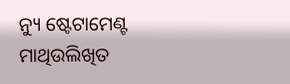ନ୍ୟୁ ଷ୍ଟେଟାମେଣ୍ଟ
ମାଥିଉଲିଖିତ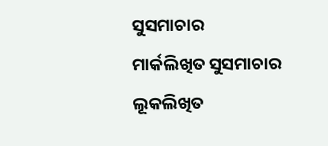ସୁସମାଚାର
ମାର୍କଲିଖିତ ସୁସମାଚାର
ଲୂକଲିଖିତ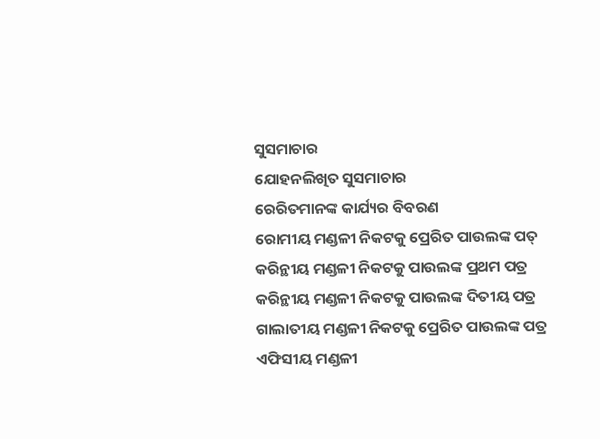ସୁସମାଚାର
ଯୋହନଲିଖିତ ସୁସମାଚାର
ରେରିତମାନଙ୍କ କାର୍ଯ୍ୟର ବିବରଣ
ରୋମୀୟ ମଣ୍ଡଳୀ ନିକଟକୁ ପ୍ରେରିତ ପାଉଲଙ୍କ ପତ୍
କରିନ୍ଥୀୟ ମଣ୍ଡଳୀ ନିକଟକୁ ପାଉଲଙ୍କ ପ୍ରଥମ ପତ୍ର
କରିନ୍ଥୀୟ ମଣ୍ଡଳୀ ନିକଟକୁ ପାଉଲଙ୍କ ଦିତୀୟ ପତ୍ର
ଗାଲାତୀୟ ମଣ୍ଡଳୀ ନିକଟକୁ ପ୍ରେରିତ ପାଉଲଙ୍କ ପତ୍ର
ଏଫିସୀୟ ମଣ୍ଡଳୀ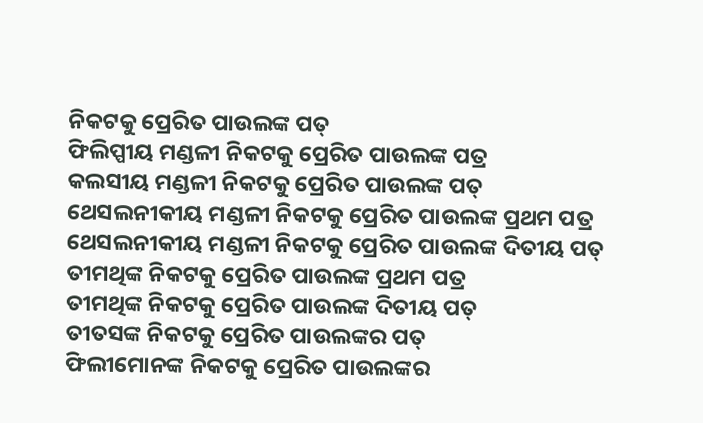ନିକଟକୁ ପ୍ରେରିତ ପାଉଲଙ୍କ ପତ୍
ଫିଲିପ୍ପୀୟ ମଣ୍ଡଳୀ ନିକଟକୁ ପ୍ରେରିତ ପାଉଲଙ୍କ ପତ୍ର
କଲସୀୟ ମଣ୍ଡଳୀ ନିକଟକୁ ପ୍ରେରିତ ପାଉଲଙ୍କ ପତ୍
ଥେସଲନୀକୀୟ ମଣ୍ଡଳୀ ନିକଟକୁ ପ୍ରେରିତ ପାଉଲଙ୍କ ପ୍ରଥମ ପତ୍ର
ଥେସଲନୀକୀୟ ମଣ୍ଡଳୀ ନିକଟକୁ ପ୍ରେରିତ ପାଉଲଙ୍କ ଦିତୀୟ ପତ୍
ତୀମଥିଙ୍କ ନିକଟକୁ ପ୍ରେରିତ ପାଉଲଙ୍କ ପ୍ରଥମ ପତ୍ର
ତୀମଥିଙ୍କ ନିକଟକୁ ପ୍ରେରିତ ପାଉଲଙ୍କ ଦିତୀୟ ପତ୍
ତୀତସଙ୍କ ନିକଟକୁ ପ୍ରେରିତ ପାଉଲଙ୍କର ପତ୍
ଫିଲୀମୋନଙ୍କ ନିକଟକୁ ପ୍ରେରିତ ପାଉଲଙ୍କର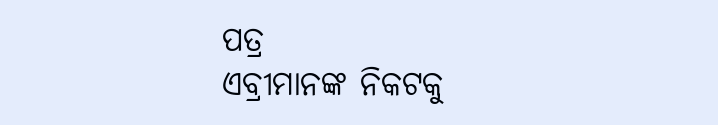ପତ୍ର
ଏବ୍ରୀମାନଙ୍କ ନିକଟକୁ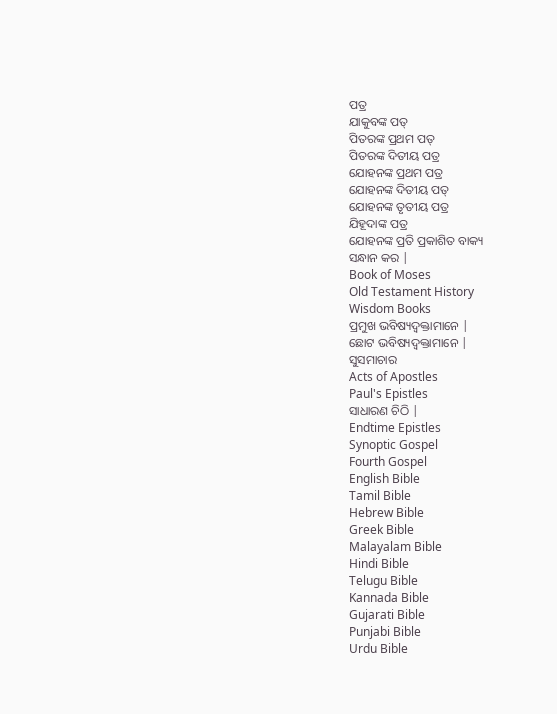ପତ୍ର
ଯାକୁବଙ୍କ ପତ୍
ପିତରଙ୍କ ପ୍ରଥମ ପତ୍
ପିତରଙ୍କ ଦିତୀୟ ପତ୍ର
ଯୋହନଙ୍କ ପ୍ରଥମ ପତ୍ର
ଯୋହନଙ୍କ ଦିତୀୟ ପତ୍
ଯୋହନଙ୍କ ତୃତୀୟ ପତ୍ର
ଯିହୂଦାଙ୍କ ପତ୍ର
ଯୋହନଙ୍କ ପ୍ରତି ପ୍ରକାଶିତ ବାକ୍ୟ
ସନ୍ଧାନ କର |
Book of Moses
Old Testament History
Wisdom Books
ପ୍ରମୁଖ ଭବିଷ୍ୟଦ୍ବକ୍ତାମାନେ |
ଛୋଟ ଭବିଷ୍ୟଦ୍ବକ୍ତାମାନେ |
ସୁସମାଚାର
Acts of Apostles
Paul's Epistles
ସାଧାରଣ ଚିଠି |
Endtime Epistles
Synoptic Gospel
Fourth Gospel
English Bible
Tamil Bible
Hebrew Bible
Greek Bible
Malayalam Bible
Hindi Bible
Telugu Bible
Kannada Bible
Gujarati Bible
Punjabi Bible
Urdu Bible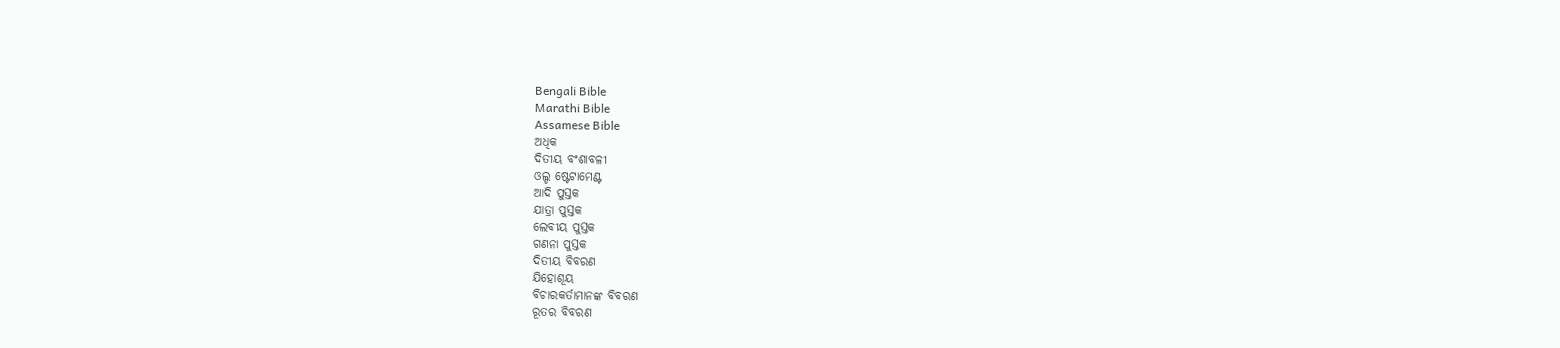Bengali Bible
Marathi Bible
Assamese Bible
ଅଧିକ
ଦିତୀୟ ବଂଶାବଳୀ
ଓଲ୍ଡ ଷ୍ଟେଟାମେଣ୍ଟ
ଆଦି ପୁସ୍ତକ
ଯାତ୍ରା ପୁସ୍ତକ
ଲେବୀୟ ପୁସ୍ତକ
ଗଣନା ପୁସ୍ତକ
ଦିତୀୟ ବିବରଣ
ଯିହୋଶୂୟ
ବିଚାରକର୍ତାମାନଙ୍କ ବିବରଣ
ରୂତର ବିବରଣ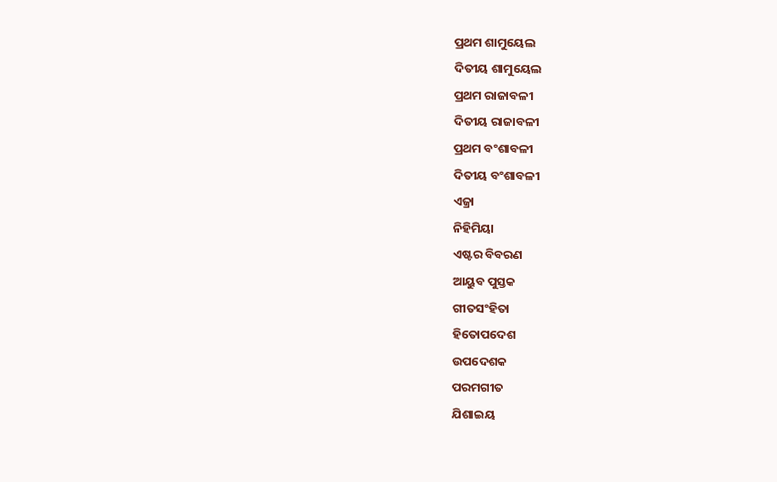ପ୍ରଥମ ଶାମୁୟେଲ
ଦିତୀୟ ଶାମୁୟେଲ
ପ୍ରଥମ ରାଜାବଳୀ
ଦିତୀୟ ରାଜାବଳୀ
ପ୍ରଥମ ବଂଶାବଳୀ
ଦିତୀୟ ବଂଶାବଳୀ
ଏଜ୍ରା
ନିହିମିୟା
ଏଷ୍ଟର ବିବରଣ
ଆୟୁବ ପୁସ୍ତକ
ଗୀତସଂହିତା
ହିତୋପଦେଶ
ଉପଦେଶକ
ପରମଗୀତ
ଯିଶାଇୟ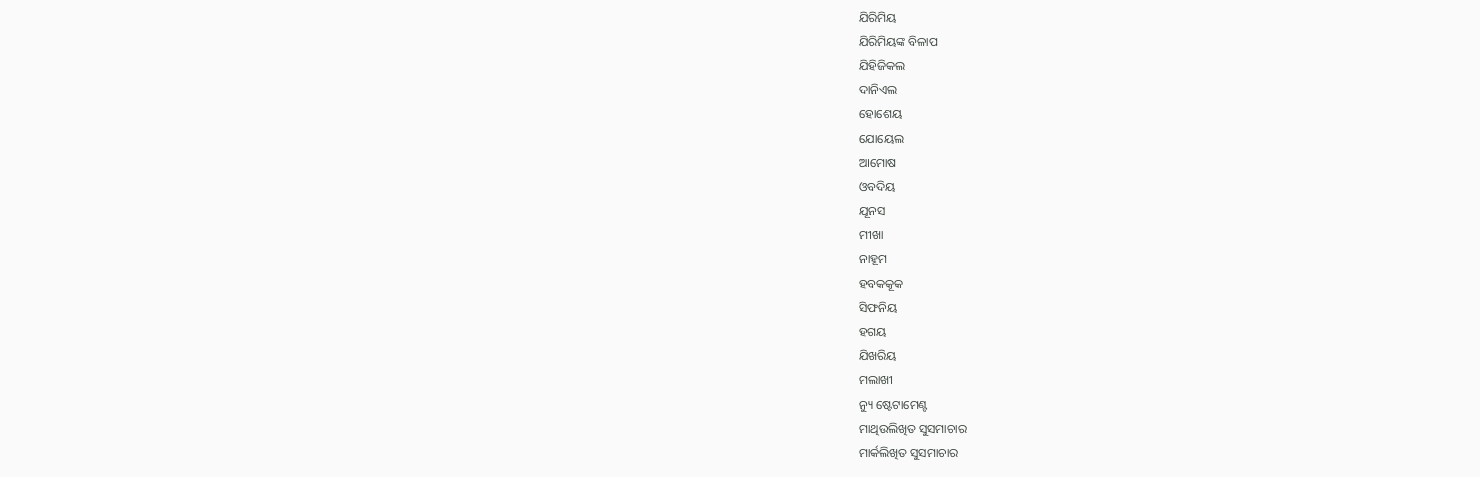ଯିରିମିୟ
ଯିରିମିୟଙ୍କ ବିଳାପ
ଯିହିଜିକଲ
ଦାନିଏଲ
ହୋଶେୟ
ଯୋୟେଲ
ଆମୋଷ
ଓବଦିୟ
ଯୂନସ
ମୀଖା
ନାହୂମ
ହବକକୂକ
ସିଫନିୟ
ହଗୟ
ଯିଖରିୟ
ମଲାଖୀ
ନ୍ୟୁ ଷ୍ଟେଟାମେଣ୍ଟ
ମାଥିଉଲିଖିତ ସୁସମାଚାର
ମାର୍କଲିଖିତ ସୁସମାଚାର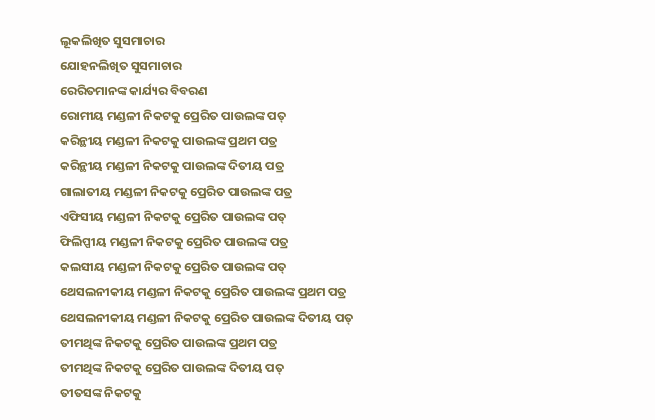ଲୂକଲିଖିତ ସୁସମାଚାର
ଯୋହନଲିଖିତ ସୁସମାଚାର
ରେରିତମାନଙ୍କ କାର୍ଯ୍ୟର ବିବରଣ
ରୋମୀୟ ମଣ୍ଡଳୀ ନିକଟକୁ ପ୍ରେରିତ ପାଉଲଙ୍କ ପତ୍
କରିନ୍ଥୀୟ ମଣ୍ଡଳୀ ନିକଟକୁ ପାଉଲଙ୍କ ପ୍ରଥମ ପତ୍ର
କରିନ୍ଥୀୟ ମଣ୍ଡଳୀ ନିକଟକୁ ପାଉଲଙ୍କ ଦିତୀୟ ପତ୍ର
ଗାଲାତୀୟ ମଣ୍ଡଳୀ ନିକଟକୁ ପ୍ରେରିତ ପାଉଲଙ୍କ ପତ୍ର
ଏଫିସୀୟ ମଣ୍ଡଳୀ ନିକଟକୁ ପ୍ରେରିତ ପାଉଲଙ୍କ ପତ୍
ଫିଲିପ୍ପୀୟ ମଣ୍ଡଳୀ ନିକଟକୁ ପ୍ରେରିତ ପାଉଲଙ୍କ ପତ୍ର
କଲସୀୟ ମଣ୍ଡଳୀ ନିକଟକୁ ପ୍ରେରିତ ପାଉଲଙ୍କ ପତ୍
ଥେସଲନୀକୀୟ ମଣ୍ଡଳୀ ନିକଟକୁ ପ୍ରେରିତ ପାଉଲଙ୍କ ପ୍ରଥମ ପତ୍ର
ଥେସଲନୀକୀୟ ମଣ୍ଡଳୀ ନିକଟକୁ ପ୍ରେରିତ ପାଉଲଙ୍କ ଦିତୀୟ ପତ୍
ତୀମଥିଙ୍କ ନିକଟକୁ ପ୍ରେରିତ ପାଉଲଙ୍କ ପ୍ରଥମ ପତ୍ର
ତୀମଥିଙ୍କ ନିକଟକୁ ପ୍ରେରିତ ପାଉଲଙ୍କ ଦିତୀୟ ପତ୍
ତୀତସଙ୍କ ନିକଟକୁ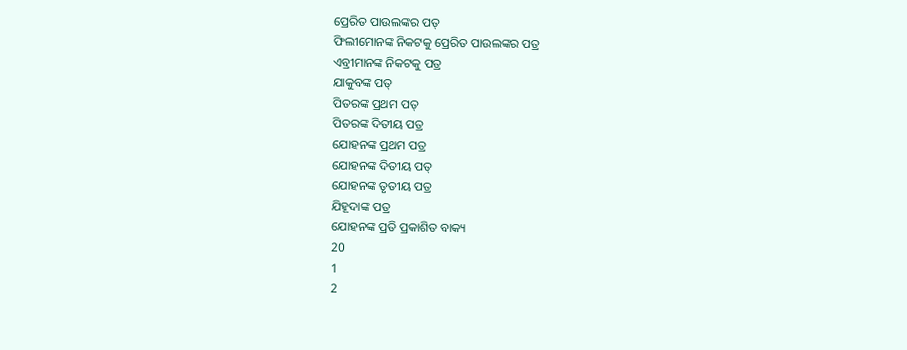ପ୍ରେରିତ ପାଉଲଙ୍କର ପତ୍
ଫିଲୀମୋନଙ୍କ ନିକଟକୁ ପ୍ରେରିତ ପାଉଲଙ୍କର ପତ୍ର
ଏବ୍ରୀମାନଙ୍କ ନିକଟକୁ ପତ୍ର
ଯାକୁବଙ୍କ ପତ୍
ପିତରଙ୍କ ପ୍ରଥମ ପତ୍
ପିତରଙ୍କ ଦିତୀୟ ପତ୍ର
ଯୋହନଙ୍କ ପ୍ରଥମ ପତ୍ର
ଯୋହନଙ୍କ ଦିତୀୟ ପତ୍
ଯୋହନଙ୍କ ତୃତୀୟ ପତ୍ର
ଯିହୂଦାଙ୍କ ପତ୍ର
ଯୋହନଙ୍କ ପ୍ରତି ପ୍ରକାଶିତ ବାକ୍ୟ
20
1
2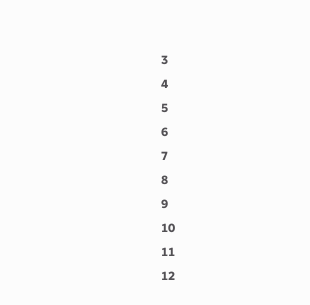3
4
5
6
7
8
9
10
11
12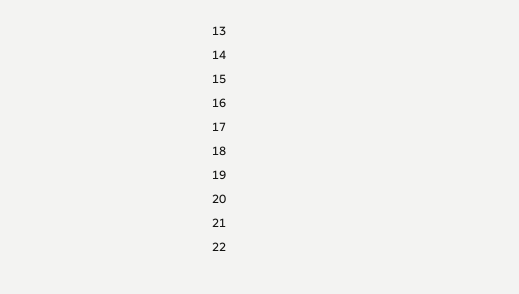13
14
15
16
17
18
19
20
21
22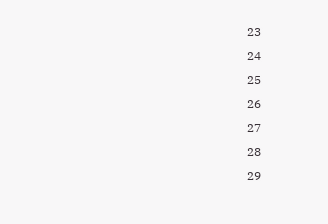23
24
25
26
27
28
29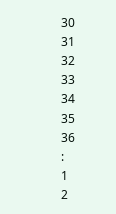30
31
32
33
34
35
36
:
1
2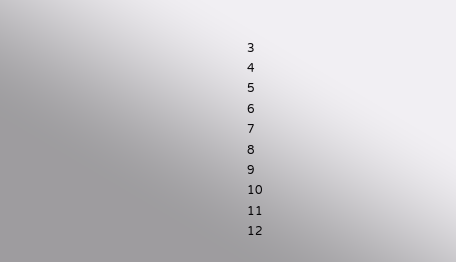3
4
5
6
7
8
9
10
11
12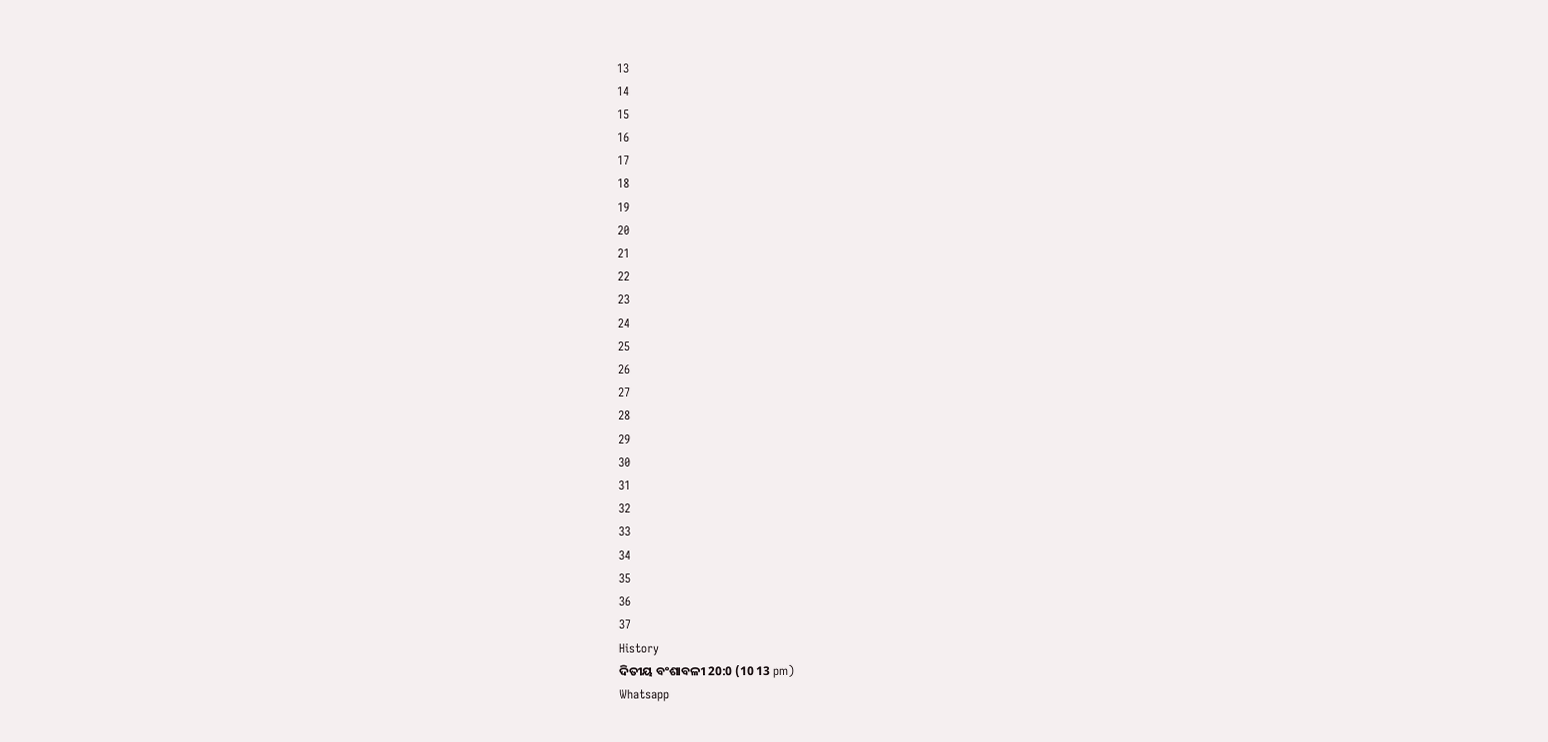13
14
15
16
17
18
19
20
21
22
23
24
25
26
27
28
29
30
31
32
33
34
35
36
37
History
ଦିତୀୟ ବଂଶାବଳୀ 20:0 (10 13 pm)
Whatsapp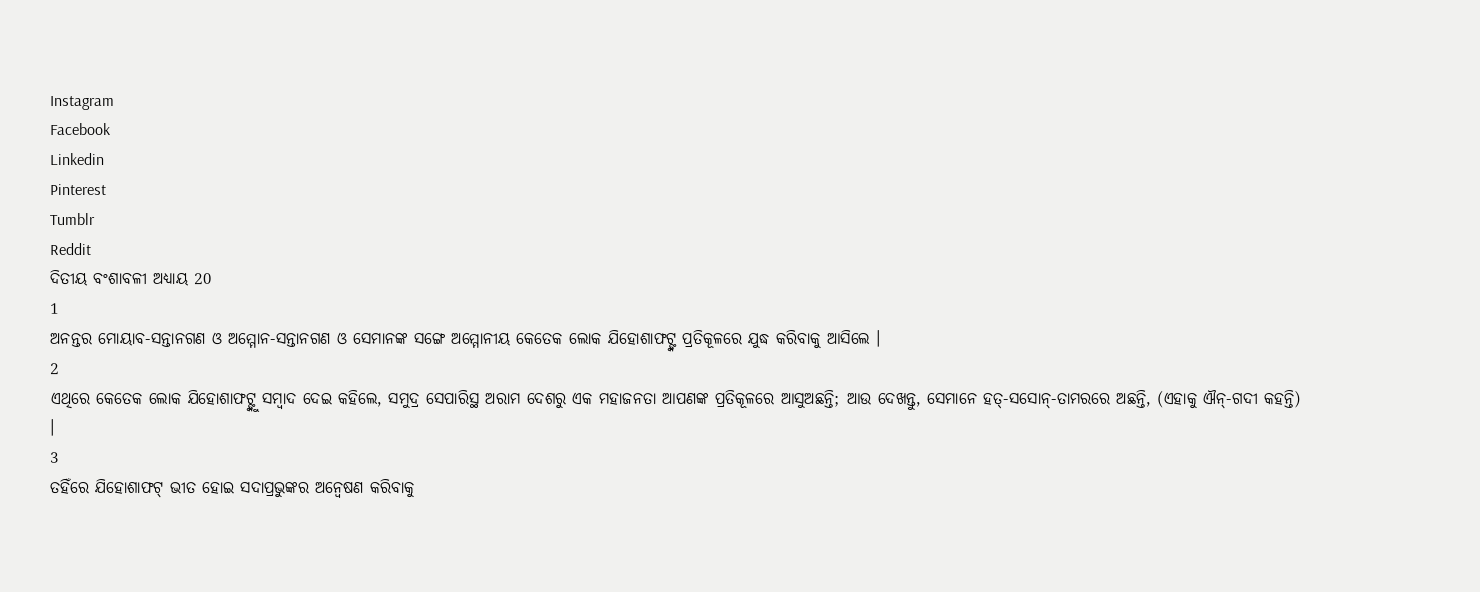Instagram
Facebook
Linkedin
Pinterest
Tumblr
Reddit
ଦିତୀୟ ବଂଶାବଳୀ ଅଧ୍ୟାୟ 20
1
ଅନନ୍ତର ମୋୟାବ-ସନ୍ତାନଗଣ ଓ ଅମ୍ମୋନ-ସନ୍ତାନଗଣ ଓ ସେମାନଙ୍କ ସଙ୍ଗେ ଅମ୍ମୋନୀୟ କେତେକ ଲୋକ ଯିହୋଶାଫଟ୍ଙ୍କ ପ୍ରତିକୂଳରେ ଯୁଦ୍ଧ କରିବାକୁ ଆସିଲେ ।
2
ଏଥିରେ କେତେକ ଲୋକ ଯିହୋଶାଫଟ୍ଙ୍କୁ ସମ୍ଵାଦ ଦେଇ କହିଲେ, ସମୁଦ୍ର ସେପାରିସ୍ଥ ଅରାମ ଦେଶରୁ ଏକ ମହାଜନତା ଆପଣଙ୍କ ପ୍ରତିକୂଳରେ ଆସୁଅଛନ୍ତି; ଆଉ ଦେଖନ୍ତୁ, ସେମାନେ ହତ୍-ସସୋନ୍-ତାମରରେ ଅଛନ୍ତି, (ଏହାକୁ ଐନ୍-ଗଦୀ କହନ୍ତି) ।
3
ତହିଁରେ ଯିହୋଶାଫଟ୍ ଭୀତ ହୋଇ ସଦାପ୍ରଭୁଙ୍କର ଅନ୍ଵେଷଣ କରିବାକୁ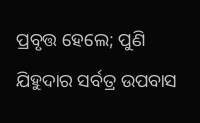ପ୍ରବୃତ୍ତ ହେଲେ; ପୁଣି ଯିହୁଦାର ସର୍ବତ୍ର ଉପବାସ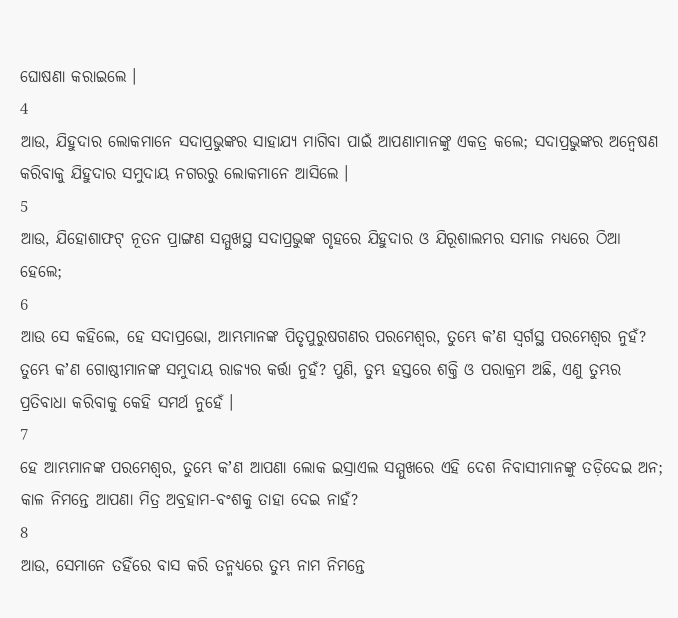ଘୋଷଣା କରାଇଲେ ।
4
ଆଉ, ଯିହୁଦାର ଲୋକମାନେ ସଦାପ୍ରଭୁଙ୍କର ସାହାଯ୍ୟ ମାଗିବା ପାଇଁ ଆପଣାମାନଙ୍କୁ ଏକତ୍ର କଲେ; ସଦାପ୍ରଭୁଙ୍କର ଅନ୍ଵେଷଣ କରିବାକୁ ଯିହୁଦାର ସମୁଦାୟ ନଗରରୁ ଲୋକମାନେ ଆସିଲେ ।
5
ଆଉ, ଯିହୋଶାଫଟ୍ ନୂତନ ପ୍ରାଙ୍ଗଣ ସମ୍ମୁଖସ୍ଥ ସଦାପ୍ରଭୁଙ୍କ ଗୃହରେ ଯିହୁଦାର ଓ ଯିରୂଶାଲମର ସମାଜ ମଧ୍ୟରେ ଠିଆ ହେଲେ;
6
ଆଉ ସେ କହିଲେ, ହେ ସଦାପ୍ରଭୋ, ଆମ୍ଭମାନଙ୍କ ପିତୃପୁରୁଷଗଣର ପରମେଶ୍ଵର, ତୁମ୍ଭେ କʼଣ ସ୍ଵର୍ଗସ୍ଥ ପରମେଶ୍ଵର ନୁହଁ? ତୁମ୍ଭେ କʼଣ ଗୋଷ୍ଠୀମାନଙ୍କ ସମୁଦାୟ ରାଜ୍ୟର କର୍ତ୍ତା ନୁହଁ? ପୁଣି, ତୁମ୍ଭ ହସ୍ତରେ ଶକ୍ତି ଓ ପରାକ୍ରମ ଅଛି, ଏଣୁ ତୁମ୍ଭର ପ୍ରତିବାଧା କରିବାକୁ କେହି ସମର୍ଥ ନୁହେଁ ।
7
ହେ ଆମ୍ଭମାନଙ୍କ ପରମେଶ୍ଵର, ତୁମ୍ଭେ କʼଣ ଆପଣା ଲୋକ ଇସ୍ରାଏଲ ସମ୍ମୁଖରେ ଏହି ଦେଶ ନିବାସୀମାନଙ୍କୁ ତଡ଼ିଦେଇ ଅନ; କାଳ ନିମନ୍ତେ ଆପଣା ମିତ୍ର ଅବ୍ରହାମ-ବଂଶକୁ ତାହା ଦେଇ ନାହଁ?
8
ଆଉ, ସେମାନେ ତହିଁରେ ବାସ କରି ତନ୍ମଧ୍ୟରେ ତୁମ୍ଭ ନାମ ନିମନ୍ତେ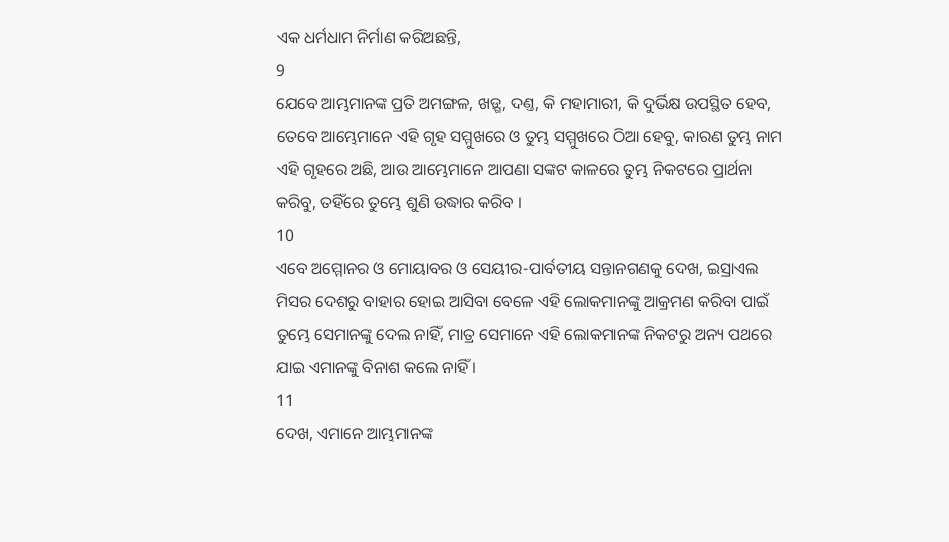ଏକ ଧର୍ମଧାମ ନିର୍ମାଣ କରିଅଛନ୍ତି,
9
ଯେବେ ଆମ୍ଭମାନଙ୍କ ପ୍ରତି ଅମଙ୍ଗଳ, ଖଡ଼୍ଗ, ଦଣ୍ତ, କି ମହାମାରୀ, କି ଦୁର୍ଭିକ୍ଷ ଉପସ୍ଥିତ ହେବ, ତେବେ ଆମ୍ଭେମାନେ ଏହି ଗୃହ ସମ୍ମୁଖରେ ଓ ତୁମ୍ଭ ସମ୍ମୁଖରେ ଠିଆ ହେବୁ, କାରଣ ତୁମ୍ଭ ନାମ ଏହି ଗୃହରେ ଅଛି, ଆଉ ଆମ୍ଭେମାନେ ଆପଣା ସଙ୍କଟ କାଳରେ ତୁମ୍ଭ ନିକଟରେ ପ୍ରାର୍ଥନା କରିବୁ, ତହିଁରେ ତୁମ୍ଭେ ଶୁଣି ଉଦ୍ଧାର କରିବ ।
10
ଏବେ ଅମ୍ମୋନର ଓ ମୋୟାବର ଓ ସେୟୀର-ପାର୍ବତୀୟ ସନ୍ତାନଗଣକୁ ଦେଖ, ଇସ୍ରାଏଲ ମିସର ଦେଶରୁ ବାହାର ହୋଇ ଆସିବା ବେଳେ ଏହି ଲୋକମାନଙ୍କୁ ଆକ୍ରମଣ କରିବା ପାଇଁ ତୁମ୍ଭେ ସେମାନଙ୍କୁ ଦେଲ ନାହିଁ, ମାତ୍ର ସେମାନେ ଏହି ଲୋକମାନଙ୍କ ନିକଟରୁ ଅନ୍ୟ ପଥରେ ଯାଇ ଏମାନଙ୍କୁ ବିନାଶ କଲେ ନାହିଁ ।
11
ଦେଖ, ଏମାନେ ଆମ୍ଭମାନଙ୍କ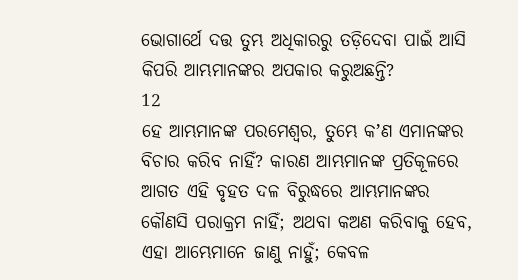ଭୋଗାର୍ଥେ ଦତ୍ତ ତୁମ୍ଭ ଅଧିକାରରୁ ତଡ଼ିଦେବା ପାଇଁ ଆସି କିପରି ଆମ୍ଭମାନଙ୍କର ଅପକାର କରୁଅଛନ୍ତି?
12
ହେ ଆମ୍ଭମାନଙ୍କ ପରମେଶ୍ଵର, ତୁମ୍ଭେ କʼଣ ଏମାନଙ୍କର ବିଚାର କରିବ ନାହିଁ? କାରଣ ଆମ୍ଭମାନଙ୍କ ପ୍ରତିକୂଳରେ ଆଗତ ଏହି ବୃହତ ଦଳ ବିରୁଦ୍ଧରେ ଆମ୍ଭମାନଙ୍କର କୌଣସି ପରାକ୍ରମ ନାହିଁ; ଅଥବା କଅଣ କରିବାକୁ ହେବ, ଏହା ଆମ୍ଭେମାନେ ଜାଣୁ ନାହୁଁ; କେବଳ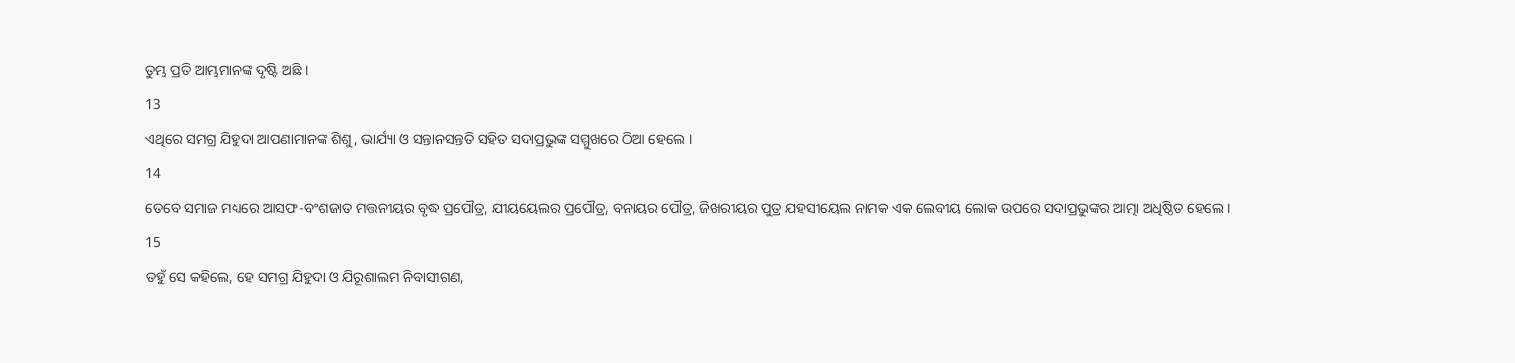ତୁମ୍ଭ ପ୍ରତି ଆମ୍ଭମାନଙ୍କ ଦୃଷ୍ଟି ଅଛି ।
13
ଏଥିରେ ସମଗ୍ର ଯିହୁଦା ଆପଣାମାନଙ୍କ ଶିଶୁ, ଭାର୍ଯ୍ୟା ଓ ସନ୍ତାନସନ୍ତତି ସହିତ ସଦାପ୍ରଭୁଙ୍କ ସମ୍ମୁଖରେ ଠିଆ ହେଲେ ।
14
ତେବେ ସମାଜ ମଧ୍ୟରେ ଆସଫ-ବଂଶଜାତ ମତ୍ତନୀୟର ବୃଦ୍ଧ ପ୍ରପୌତ୍ର, ଯୀୟୟେଲର ପ୍ରପୌତ୍ର, ବନାୟର ପୌତ୍ର, ଜିଖରୀୟର ପୁତ୍ର ଯହସୀୟେଲ ନାମକ ଏକ ଲେବୀୟ ଲୋକ ଉପରେ ସଦାପ୍ରଭୁଙ୍କର ଆତ୍ମା ଅଧିଷ୍ଠିତ ହେଲେ ।
15
ତହୁଁ ସେ କହିଲେ, ହେ ସମଗ୍ର ଯିହୁଦା ଓ ଯିରୂଶାଲମ ନିବାସୀଗଣ,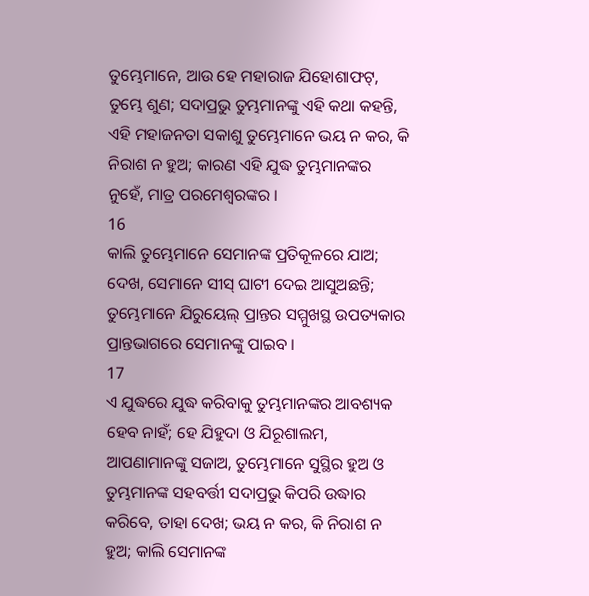ତୁମ୍ଭେମାନେ, ଆଉ ହେ ମହାରାଜ ଯିହୋଶାଫଟ୍, ତୁମ୍ଭେ ଶୁଣ; ସଦାପ୍ରଭୁ ତୁମ୍ଭମାନଙ୍କୁ ଏହି କଥା କହନ୍ତି, ଏହି ମହାଜନତା ସକାଶୁ ତୁମ୍ଭେମାନେ ଭୟ ନ କର, କି ନିରାଶ ନ ହୁଅ; କାରଣ ଏହି ଯୁଦ୍ଧ ତୁମ୍ଭମାନଙ୍କର ନୁହେଁ, ମାତ୍ର ପରମେଶ୍ଵରଙ୍କର ।
16
କାଲି ତୁମ୍ଭେମାନେ ସେମାନଙ୍କ ପ୍ରତିକୂଳରେ ଯାଅ; ଦେଖ, ସେମାନେ ସୀସ୍ ଘାଟୀ ଦେଇ ଆସୁଅଛନ୍ତି; ତୁମ୍ଭେମାନେ ଯିରୁୟେଲ୍ ପ୍ରାନ୍ତର ସମ୍ମୁଖସ୍ଥ ଉପତ୍ୟକାର ପ୍ରାନ୍ତଭାଗରେ ସେମାନଙ୍କୁ ପାଇବ ।
17
ଏ ଯୁଦ୍ଧରେ ଯୁଦ୍ଧ କରିବାକୁ ତୁମ୍ଭମାନଙ୍କର ଆବଶ୍ୟକ ହେବ ନାହଁ; ହେ ଯିହୁଦା ଓ ଯିରୂଶାଲମ, ଆପଣାମାନଙ୍କୁ ସଜାଅ, ତୁମ୍ଭେମାନେ ସୁସ୍ଥିର ହୁଅ ଓ ତୁମ୍ଭମାନଙ୍କ ସହବର୍ତ୍ତୀ ସଦାପ୍ରଭୁ କିପରି ଉଦ୍ଧାର କରିବେ, ତାହା ଦେଖ; ଭୟ ନ କର, କି ନିରାଶ ନ ହୁଅ; କାଲି ସେମାନଙ୍କ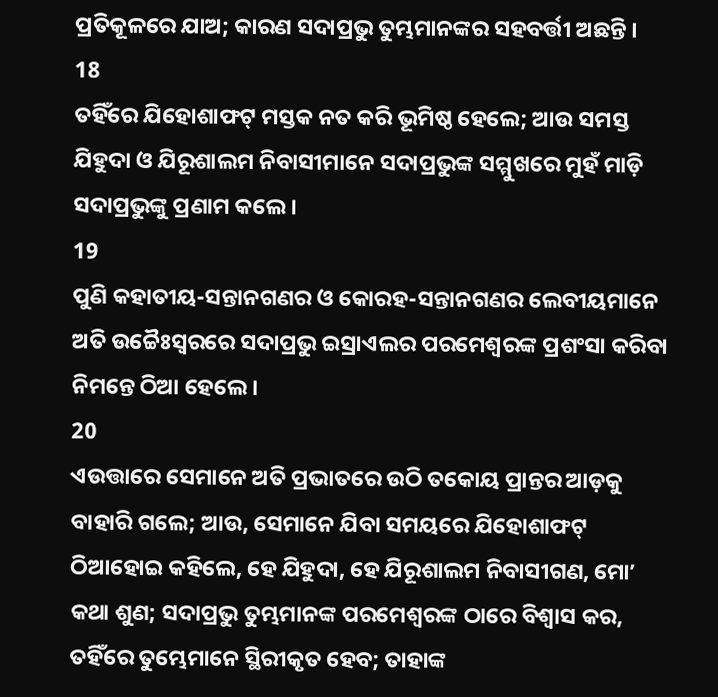ପ୍ରତିକୂଳରେ ଯାଅ; କାରଣ ସଦାପ୍ରଭୁ ତୁମ୍ଭମାନଙ୍କର ସହବର୍ତ୍ତୀ ଅଛନ୍ତି ।
18
ତହିଁରେ ଯିହୋଶାଫଟ୍ ମସ୍ତକ ନତ କରି ଭୂମିଷ୍ଠ ହେଲେ; ଆଉ ସମସ୍ତ ଯିହୁଦା ଓ ଯିରୂଶାଲମ ନିବାସୀମାନେ ସଦାପ୍ରଭୁଙ୍କ ସମ୍ମୁଖରେ ମୁହଁ ମାଡ଼ି ସଦାପ୍ରଭୁଙ୍କୁ ପ୍ରଣାମ କଲେ ।
19
ପୁଣି କହାତୀୟ-ସନ୍ତାନଗଣର ଓ କୋରହ-ସନ୍ତାନଗଣର ଲେବୀୟମାନେ ଅତି ଉଚ୍ଚୈଃସ୍ଵରରେ ସଦାପ୍ରଭୁ ଇସ୍ରାଏଲର ପରମେଶ୍ଵରଙ୍କ ପ୍ରଶଂସା କରିବା ନିମନ୍ତେ ଠିଆ ହେଲେ ।
20
ଏଉତ୍ତାରେ ସେମାନେ ଅତି ପ୍ରଭାତରେ ଉଠି ତକୋୟ ପ୍ରାନ୍ତର ଆଡ଼କୁ ବାହାରି ଗଲେ; ଆଉ, ସେମାନେ ଯିବା ସମୟରେ ଯିହୋଶାଫଟ୍ ଠିଆହୋଇ କହିଲେ, ହେ ଯିହୁଦା, ହେ ଯିରୂଶାଲମ ନିବାସୀଗଣ, ମୋʼ କଥା ଶୁଣ; ସଦାପ୍ରଭୁ ତୁମ୍ଭମାନଙ୍କ ପରମେଶ୍ଵରଙ୍କ ଠାରେ ବିଶ୍ଵାସ କର, ତହିଁରେ ତୁମ୍ଭେମାନେ ସ୍ଥିରୀକୃତ ହେବ; ତାହାଙ୍କ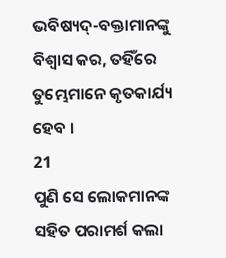ଭବିଷ୍ୟଦ୍-ବକ୍ତାମାନଙ୍କୁ ବିଶ୍ଵାସ କର, ତହିଁରେ ତୁମ୍ଭେମାନେ କୃତକାର୍ଯ୍ୟ ହେବ ।
21
ପୁଣି ସେ ଲୋକମାନଙ୍କ ସହିତ ପରାମର୍ଶ କଲା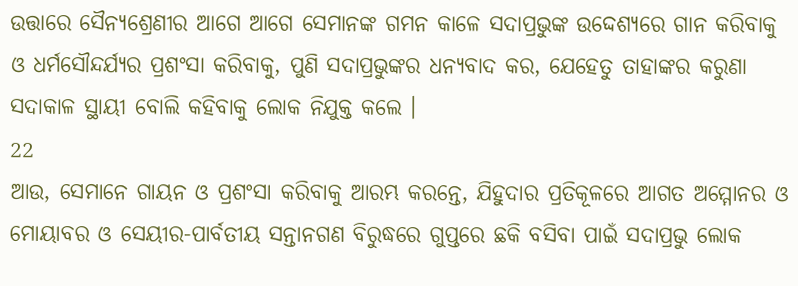ଉତ୍ତାରେ ସୈନ୍ୟଶ୍ରେଣୀର ଆଗେ ଆଗେ ସେମାନଙ୍କ ଗମନ କାଳେ ସଦାପ୍ରଭୁଙ୍କ ଉଦ୍ଦେଶ୍ୟରେ ଗାନ କରିବାକୁ ଓ ଧର୍ମସୌନ୍ଦର୍ଯ୍ୟର ପ୍ରଶଂସା କରିବାକୁ, ପୁଣି ସଦାପ୍ରଭୁଙ୍କର ଧନ୍ୟବାଦ କର, ଯେହେତୁ ତାହାଙ୍କର କରୁଣା ସଦାକାଳ ସ୍ଥାୟୀ ବୋଲି କହିବାକୁ ଲୋକ ନିଯୁକ୍ତ କଲେ ।
22
ଆଉ, ସେମାନେ ଗାୟନ ଓ ପ୍ରଶଂସା କରିବାକୁ ଆରମ୍ଭ କରନ୍ତେ, ଯିହୁଦାର ପ୍ରତିକୂଳରେ ଆଗତ ଅମ୍ମୋନର ଓ ମୋୟାବର ଓ ସେୟୀର-ପାର୍ବତୀୟ ସନ୍ତାନଗଣ ବିରୁଦ୍ଧରେ ଗୁପ୍ତରେ ଛକି ବସିବା ପାଇଁ ସଦାପ୍ରଭୁ ଲୋକ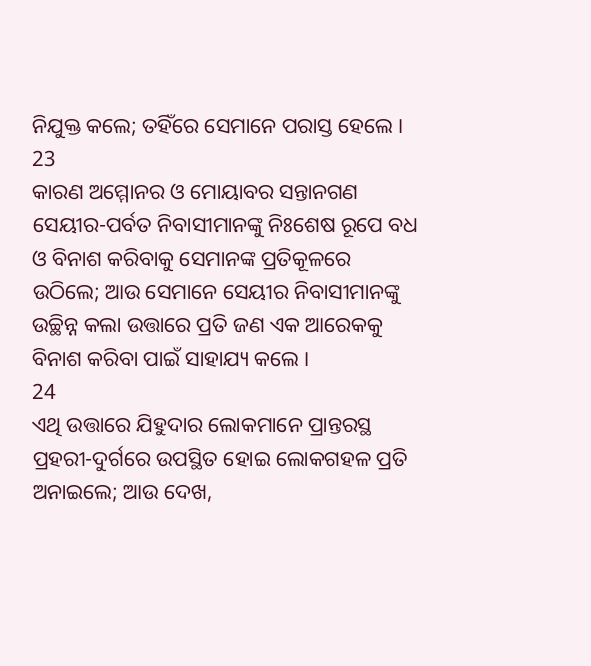ନିଯୁକ୍ତ କଲେ; ତହିଁରେ ସେମାନେ ପରାସ୍ତ ହେଲେ ।
23
କାରଣ ଅମ୍ମୋନର ଓ ମୋୟାବର ସନ୍ତାନଗଣ ସେୟୀର-ପର୍ବତ ନିବାସୀମାନଙ୍କୁ ନିଃଶେଷ ରୂପେ ବଧ ଓ ବିନାଶ କରିବାକୁ ସେମାନଙ୍କ ପ୍ରତିକୂଳରେ ଉଠିଲେ; ଆଉ ସେମାନେ ସେୟୀର ନିବାସୀମାନଙ୍କୁ ଉଚ୍ଛିନ୍ନ କଲା ଉତ୍ତାରେ ପ୍ରତି ଜଣ ଏକ ଆରେକକୁ ବିନାଶ କରିବା ପାଇଁ ସାହାଯ୍ୟ କଲେ ।
24
ଏଥି ଉତ୍ତାରେ ଯିହୁଦାର ଲୋକମାନେ ପ୍ରାନ୍ତରସ୍ଥ ପ୍ରହରୀ-ଦୁର୍ଗରେ ଉପସ୍ଥିତ ହୋଇ ଲୋକଗହଳ ପ୍ରତି ଅନାଇଲେ; ଆଉ ଦେଖ,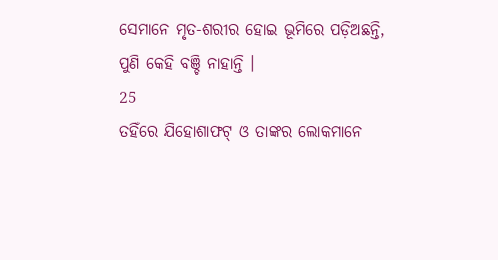ସେମାନେ ମୃତ-ଶରୀର ହୋଇ ଭୂମିରେ ପଡ଼ିଅଛନ୍ତି, ପୁଣି କେହି ବଞ୍ଚି ନାହାନ୍ତି ।
25
ତହିଁରେ ଯିହୋଶାଫଟ୍ ଓ ତାଙ୍କର ଲୋକମାନେ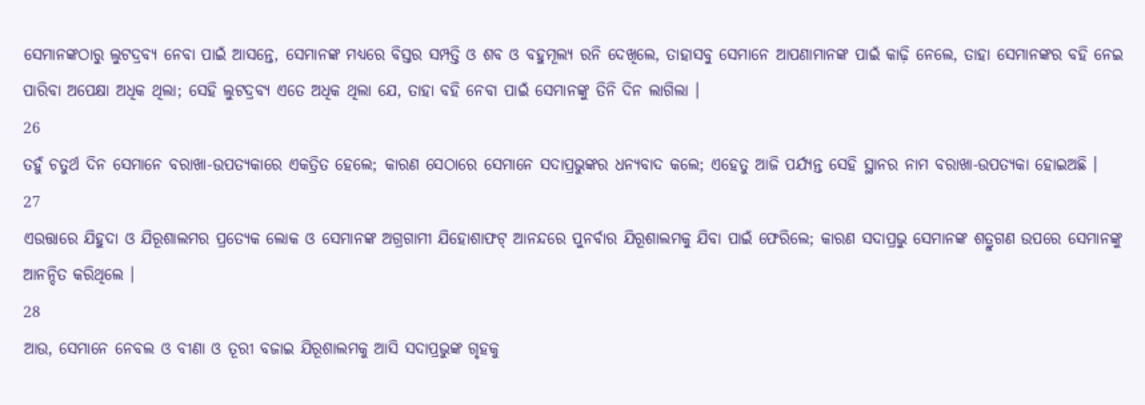ସେମାନଙ୍କଠାରୁ ଲୁଟଦ୍ରବ୍ୟ ନେବା ପାଇଁ ଆସନ୍ତେ, ସେମାନଙ୍କ ମଧ୍ୟରେ ବିସ୍ତର ସମ୍ପତ୍ତି ଓ ଶବ ଓ ବହୁମୂଲ୍ୟ ରନି ଦେଖିଲେ, ତାହାସବୁ ସେମାନେ ଆପଣାମାନଙ୍କ ପାଇଁ କାଢ଼ି ନେଲେ, ତାହା ସେମାନଙ୍କର ବହି ନେଇ ପାରିବା ଅପେକ୍ଷା ଅଧିକ ଥିଲା; ସେହି ଲୁଟଦ୍ରବ୍ୟ ଏତେ ଅଧିକ ଥିଲା ଯେ, ତାହା ବହି ନେବା ପାଇଁ ସେମାନଙ୍କୁ ତିନି ଦିନ ଲାଗିଲା ।
26
ତହୁଁ ଚତୁର୍ଥ ଦିନ ସେମାନେ ବରାଖା-ଉପତ୍ୟକାରେ ଏକତ୍ରିତ ହେଲେ; କାରଣ ସେଠାରେ ସେମାନେ ସଦାପ୍ରଭୁଙ୍କର ଧନ୍ୟବାଦ କଲେ; ଏହେତୁ ଆଜି ପର୍ଯ୍ୟନ୍ତ ସେହି ସ୍ଥାନର ନାମ ବରାଖା-ଉପତ୍ୟକା ହୋଇଅଛି ।
27
ଏଉତ୍ତାରେ ଯିହୁଦା ଓ ଯିରୂଶାଲମର ପ୍ରତ୍ୟେକ ଲୋକ ଓ ସେମାନଙ୍କ ଅଗ୍ରଗାମୀ ଯିହୋଶାଫଟ୍ ଆନନ୍ଦରେ ପୁନର୍ବାର ଯିରୂଶାଲମକୁ ଯିବା ପାଇଁ ଫେରିଲେ; କାରଣ ସଦାପ୍ରଭୁ ସେମାନଙ୍କ ଶତ୍ରୁଗଣ ଉପରେ ସେମାନଙ୍କୁ ଆନନ୍ଦିତ କରିଥିଲେ ।
28
ଆଉ, ସେମାନେ ନେବଲ ଓ ବୀଣା ଓ ତୂରୀ ବଜାଇ ଯିରୂଶାଲମକୁ ଆସି ସଦାପ୍ରଭୁଙ୍କ ଗୃହକୁ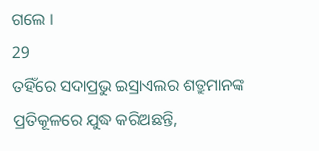ଗଲେ ।
29
ତହିଁରେ ସଦାପ୍ରଭୁ ଇସ୍ରାଏଲର ଶତ୍ରୁମାନଙ୍କ ପ୍ରତିକୂଳରେ ଯୁଦ୍ଧ କରିଅଛନ୍ତି,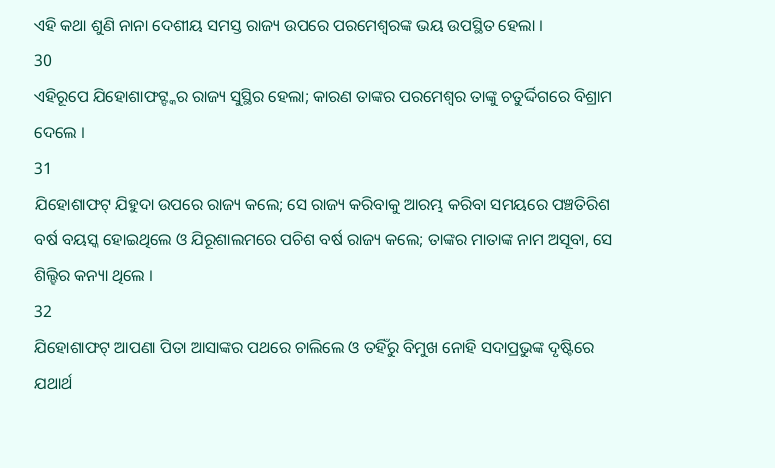ଏହି କଥା ଶୁଣି ନାନା ଦେଶୀୟ ସମସ୍ତ ରାଜ୍ୟ ଉପରେ ପରମେଶ୍ଵରଙ୍କ ଭୟ ଉପସ୍ଥିତ ହେଲା ।
30
ଏହିରୂପେ ଯିହୋଶାଫଟ୍ଙ୍କର ରାଜ୍ୟ ସୁସ୍ଥିର ହେଲା; କାରଣ ତାଙ୍କର ପରମେଶ୍ଵର ତାଙ୍କୁ ଚତୁର୍ଦ୍ଦିଗରେ ବିଶ୍ରାମ ଦେଲେ ।
31
ଯିହୋଶାଫଟ୍ ଯିହୁଦା ଉପରେ ରାଜ୍ୟ କଲେ; ସେ ରାଜ୍ୟ କରିବାକୁ ଆରମ୍ଭ କରିବା ସମୟରେ ପଞ୍ଚତିରିଶ ବର୍ଷ ବୟସ୍କ ହୋଇଥିଲେ ଓ ଯିରୂଶାଲମରେ ପଚିଶ ବର୍ଷ ରାଜ୍ୟ କଲେ; ତାଙ୍କର ମାତାଙ୍କ ନାମ ଅସୂବା, ସେ ଶିଲ୍ହିର କନ୍ୟା ଥିଲେ ।
32
ଯିହୋଶାଫଟ୍ ଆପଣା ପିତା ଆସାଙ୍କର ପଥରେ ଚାଲିଲେ ଓ ତହିଁରୁ ବିମୁଖ ନୋହି ସଦାପ୍ରଭୁଙ୍କ ଦୃଷ୍ଟିରେ ଯଥାର୍ଥ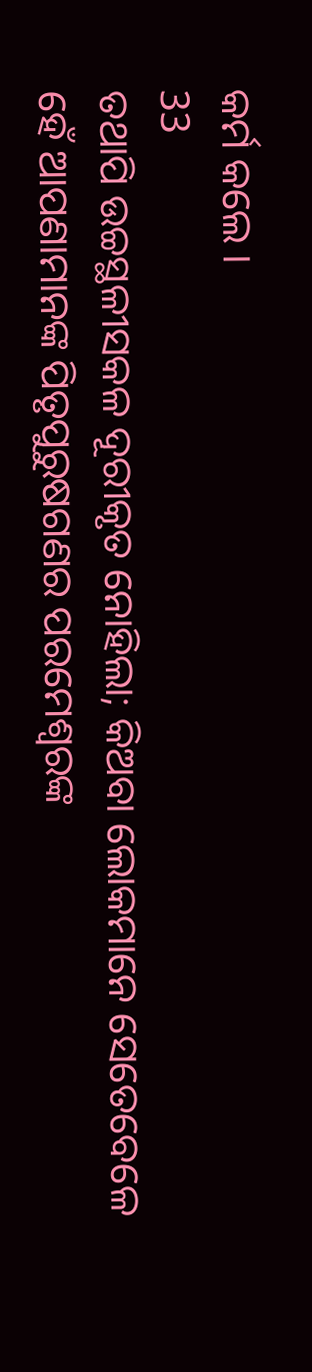କର୍ମ କଲେ ।
33
ତଥାପି ଉଚ୍ଚସ୍ଥଳୀସକଳ ଦୂରୀକୃତ ନୋହିଲା; କିଅବା ଲୋକମାନେ ସେତେବେଳେ ହେଁ ଆପଣାମାନଙ୍କ ପିତୃପୁରୁଷଗଣର ପରମେଶ୍ଵରଙ୍କ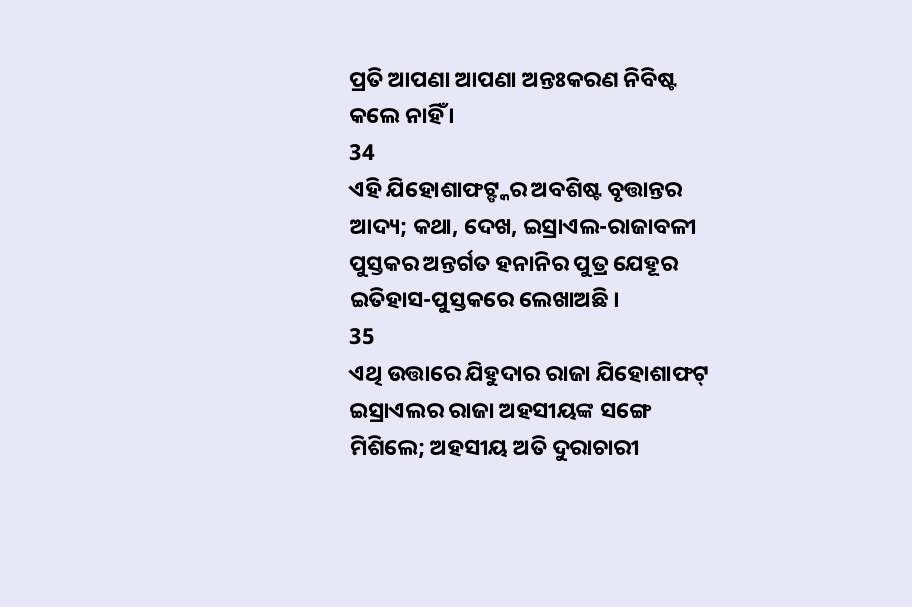ପ୍ରତି ଆପଣା ଆପଣା ଅନ୍ତଃକରଣ ନିବିଷ୍ଟ କଲେ ନାହିଁ ।
34
ଏହି ଯିହୋଶାଫଟ୍ଙ୍କର ଅବଶିଷ୍ଟ ବୃତ୍ତାନ୍ତର ଆଦ୍ୟ; କଥା, ଦେଖ, ଇସ୍ରାଏଲ-ରାଜାବଳୀ ପୁସ୍ତକର ଅନ୍ତର୍ଗତ ହନାନିର ପୁତ୍ର ଯେହୂର ଇତିହାସ-ପୁସ୍ତକରେ ଲେଖାଅଛି ।
35
ଏଥି ଉତ୍ତାରେ ଯିହୁଦାର ରାଜା ଯିହୋଶାଫଟ୍ ଇସ୍ରାଏଲର ରାଜା ଅହସୀୟଙ୍କ ସଙ୍ଗେ ମିଶିଲେ; ଅହସୀୟ ଅତି ଦୁରାଚାରୀ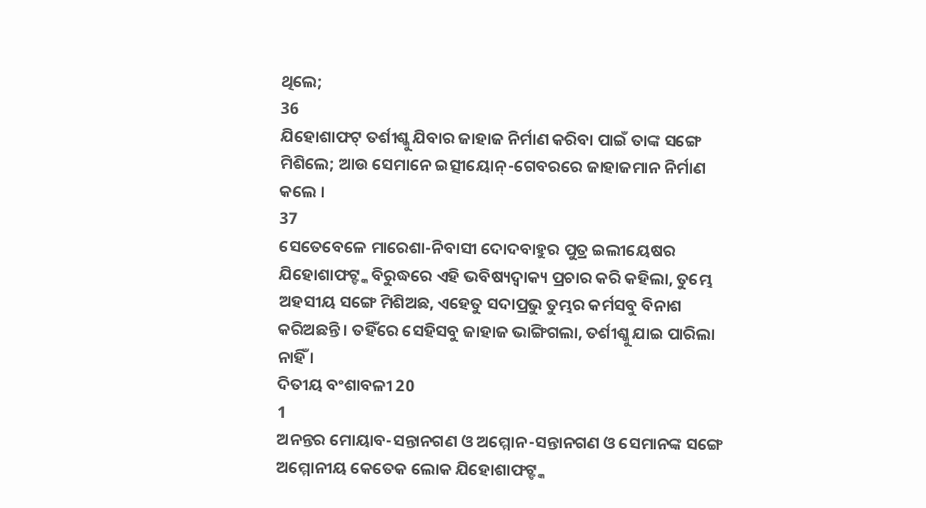ଥିଲେ;
36
ଯିହୋଶାଫଟ୍ ତର୍ଶୀଶ୍କୁ ଯିବାର ଜାହାଜ ନିର୍ମାଣ କରିବା ପାଇଁ ତାଙ୍କ ସଙ୍ଗେ ମିଶିଲେ; ଆଉ ସେମାନେ ଇତ୍ସୀୟୋନ୍-ଗେବରରେ ଜାହାଜମାନ ନିର୍ମାଣ କଲେ ।
37
ସେତେବେଳେ ମାରେଶା-ନିବାସୀ ଦୋଦବାହୁର ପୁତ୍ର ଇଲୀୟେଷର ଯିହୋଶାଫଟ୍ଙ୍କ ବିରୁଦ୍ଧରେ ଏହି ଭବିଷ୍ୟଦ୍ବାକ୍ୟ ପ୍ରଚାର କରି କହିଲା, ତୁମ୍ଭେ ଅହସୀୟ ସଙ୍ଗେ ମିଶିଅଛ, ଏହେତୁ ସଦାପ୍ରଭୁ ତୁମ୍ଭର କର୍ମସବୁ ବିନାଶ କରିଅଛନ୍ତି । ତହିଁରେ ସେହିସବୁ ଜାହାଜ ଭାଙ୍ଗିଗଲା, ତର୍ଶୀଶ୍କୁ ଯାଇ ପାରିଲା ନାହିଁ ।
ଦିତୀୟ ବଂଶାବଳୀ 20
1
ଅନନ୍ତର ମୋୟାବ-ସନ୍ତାନଗଣ ଓ ଅମ୍ମୋନ-ସନ୍ତାନଗଣ ଓ ସେମାନଙ୍କ ସଙ୍ଗେ ଅମ୍ମୋନୀୟ କେତେକ ଲୋକ ଯିହୋଶାଫଟ୍ଙ୍କ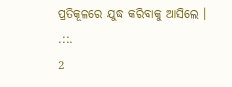ପ୍ରତିକୂଳରେ ଯୁଦ୍ଧ କରିବାକୁ ଆସିଲେ ।
.::.
2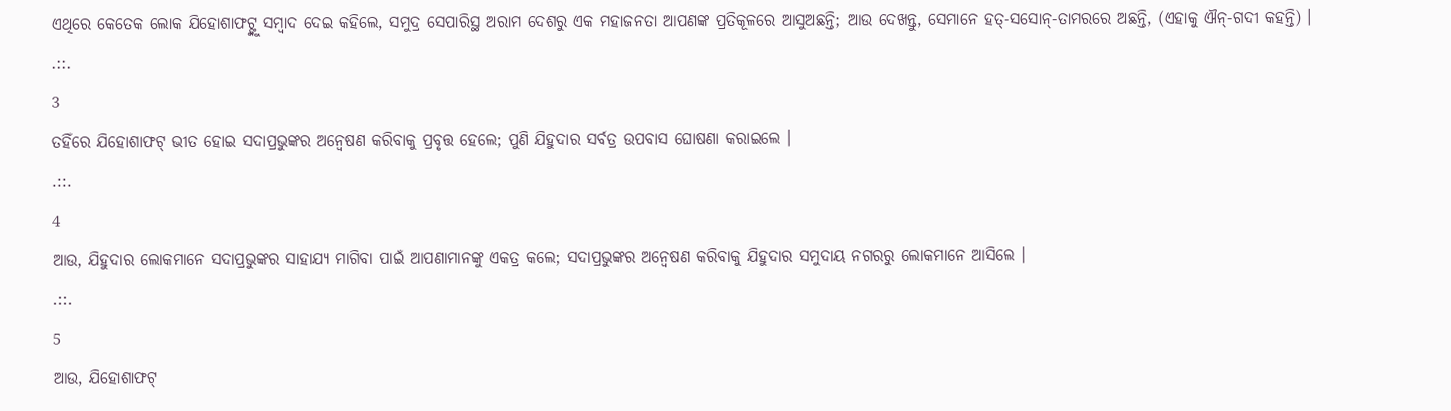ଏଥିରେ କେତେକ ଲୋକ ଯିହୋଶାଫଟ୍ଙ୍କୁ ସମ୍ଵାଦ ଦେଇ କହିଲେ, ସମୁଦ୍ର ସେପାରିସ୍ଥ ଅରାମ ଦେଶରୁ ଏକ ମହାଜନତା ଆପଣଙ୍କ ପ୍ରତିକୂଳରେ ଆସୁଅଛନ୍ତି; ଆଉ ଦେଖନ୍ତୁ, ସେମାନେ ହତ୍-ସସୋନ୍-ତାମରରେ ଅଛନ୍ତି, (ଏହାକୁ ଐନ୍-ଗଦୀ କହନ୍ତି) ।
.::.
3
ତହିଁରେ ଯିହୋଶାଫଟ୍ ଭୀତ ହୋଇ ସଦାପ୍ରଭୁଙ୍କର ଅନ୍ଵେଷଣ କରିବାକୁ ପ୍ରବୃତ୍ତ ହେଲେ; ପୁଣି ଯିହୁଦାର ସର୍ବତ୍ର ଉପବାସ ଘୋଷଣା କରାଇଲେ ।
.::.
4
ଆଉ, ଯିହୁଦାର ଲୋକମାନେ ସଦାପ୍ରଭୁଙ୍କର ସାହାଯ୍ୟ ମାଗିବା ପାଇଁ ଆପଣାମାନଙ୍କୁ ଏକତ୍ର କଲେ; ସଦାପ୍ରଭୁଙ୍କର ଅନ୍ଵେଷଣ କରିବାକୁ ଯିହୁଦାର ସମୁଦାୟ ନଗରରୁ ଲୋକମାନେ ଆସିଲେ ।
.::.
5
ଆଉ, ଯିହୋଶାଫଟ୍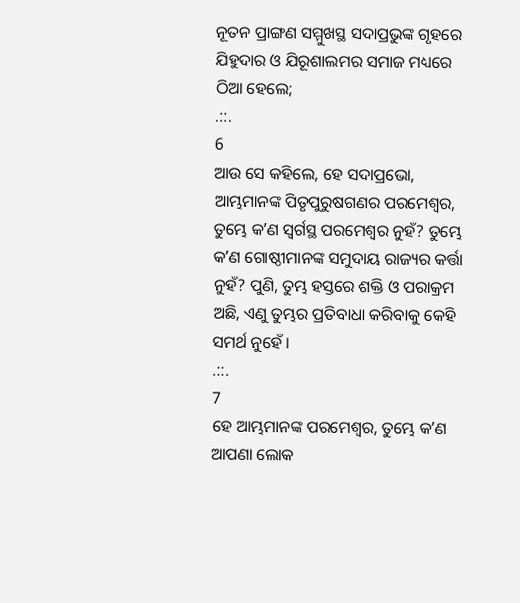ନୂତନ ପ୍ରାଙ୍ଗଣ ସମ୍ମୁଖସ୍ଥ ସଦାପ୍ରଭୁଙ୍କ ଗୃହରେ ଯିହୁଦାର ଓ ଯିରୂଶାଲମର ସମାଜ ମଧ୍ୟରେ ଠିଆ ହେଲେ;
.::.
6
ଆଉ ସେ କହିଲେ, ହେ ସଦାପ୍ରଭୋ, ଆମ୍ଭମାନଙ୍କ ପିତୃପୁରୁଷଗଣର ପରମେଶ୍ଵର, ତୁମ୍ଭେ କʼଣ ସ୍ଵର୍ଗସ୍ଥ ପରମେଶ୍ଵର ନୁହଁ? ତୁମ୍ଭେ କʼଣ ଗୋଷ୍ଠୀମାନଙ୍କ ସମୁଦାୟ ରାଜ୍ୟର କର୍ତ୍ତା ନୁହଁ? ପୁଣି, ତୁମ୍ଭ ହସ୍ତରେ ଶକ୍ତି ଓ ପରାକ୍ରମ ଅଛି, ଏଣୁ ତୁମ୍ଭର ପ୍ରତିବାଧା କରିବାକୁ କେହି ସମର୍ଥ ନୁହେଁ ।
.::.
7
ହେ ଆମ୍ଭମାନଙ୍କ ପରମେଶ୍ଵର, ତୁମ୍ଭେ କʼଣ ଆପଣା ଲୋକ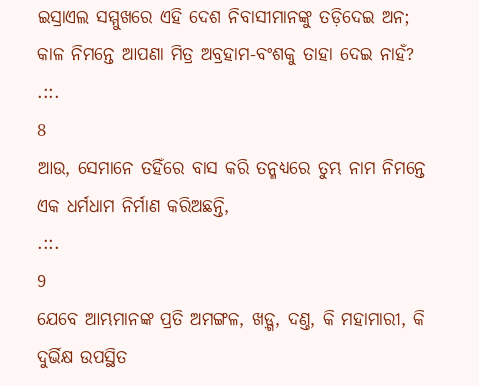ଇସ୍ରାଏଲ ସମ୍ମୁଖରେ ଏହି ଦେଶ ନିବାସୀମାନଙ୍କୁ ତଡ଼ିଦେଇ ଅନ; କାଳ ନିମନ୍ତେ ଆପଣା ମିତ୍ର ଅବ୍ରହାମ-ବଂଶକୁ ତାହା ଦେଇ ନାହଁ?
.::.
8
ଆଉ, ସେମାନେ ତହିଁରେ ବାସ କରି ତନ୍ମଧ୍ୟରେ ତୁମ୍ଭ ନାମ ନିମନ୍ତେ ଏକ ଧର୍ମଧାମ ନିର୍ମାଣ କରିଅଛନ୍ତି,
.::.
9
ଯେବେ ଆମ୍ଭମାନଙ୍କ ପ୍ରତି ଅମଙ୍ଗଳ, ଖଡ଼୍ଗ, ଦଣ୍ତ, କି ମହାମାରୀ, କି ଦୁର୍ଭିକ୍ଷ ଉପସ୍ଥିତ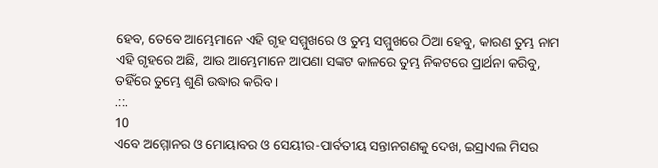ହେବ, ତେବେ ଆମ୍ଭେମାନେ ଏହି ଗୃହ ସମ୍ମୁଖରେ ଓ ତୁମ୍ଭ ସମ୍ମୁଖରେ ଠିଆ ହେବୁ, କାରଣ ତୁମ୍ଭ ନାମ ଏହି ଗୃହରେ ଅଛି, ଆଉ ଆମ୍ଭେମାନେ ଆପଣା ସଙ୍କଟ କାଳରେ ତୁମ୍ଭ ନିକଟରେ ପ୍ରାର୍ଥନା କରିବୁ, ତହିଁରେ ତୁମ୍ଭେ ଶୁଣି ଉଦ୍ଧାର କରିବ ।
.::.
10
ଏବେ ଅମ୍ମୋନର ଓ ମୋୟାବର ଓ ସେୟୀର-ପାର୍ବତୀୟ ସନ୍ତାନଗଣକୁ ଦେଖ, ଇସ୍ରାଏଲ ମିସର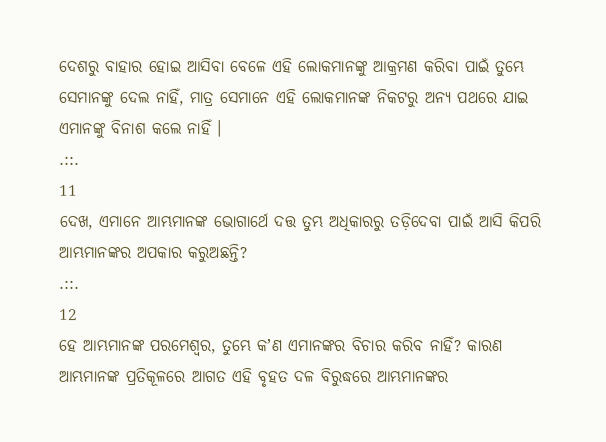ଦେଶରୁ ବାହାର ହୋଇ ଆସିବା ବେଳେ ଏହି ଲୋକମାନଙ୍କୁ ଆକ୍ରମଣ କରିବା ପାଇଁ ତୁମ୍ଭେ ସେମାନଙ୍କୁ ଦେଲ ନାହିଁ, ମାତ୍ର ସେମାନେ ଏହି ଲୋକମାନଙ୍କ ନିକଟରୁ ଅନ୍ୟ ପଥରେ ଯାଇ ଏମାନଙ୍କୁ ବିନାଶ କଲେ ନାହିଁ ।
.::.
11
ଦେଖ, ଏମାନେ ଆମ୍ଭମାନଙ୍କ ଭୋଗାର୍ଥେ ଦତ୍ତ ତୁମ୍ଭ ଅଧିକାରରୁ ତଡ଼ିଦେବା ପାଇଁ ଆସି କିପରି ଆମ୍ଭମାନଙ୍କର ଅପକାର କରୁଅଛନ୍ତି?
.::.
12
ହେ ଆମ୍ଭମାନଙ୍କ ପରମେଶ୍ଵର, ତୁମ୍ଭେ କʼଣ ଏମାନଙ୍କର ବିଚାର କରିବ ନାହିଁ? କାରଣ ଆମ୍ଭମାନଙ୍କ ପ୍ରତିକୂଳରେ ଆଗତ ଏହି ବୃହତ ଦଳ ବିରୁଦ୍ଧରେ ଆମ୍ଭମାନଙ୍କର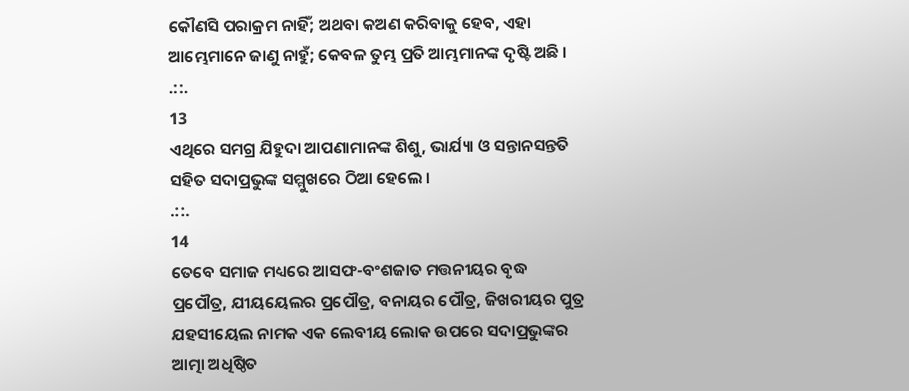କୌଣସି ପରାକ୍ରମ ନାହିଁ; ଅଥବା କଅଣ କରିବାକୁ ହେବ, ଏହା ଆମ୍ଭେମାନେ ଜାଣୁ ନାହୁଁ; କେବଳ ତୁମ୍ଭ ପ୍ରତି ଆମ୍ଭମାନଙ୍କ ଦୃଷ୍ଟି ଅଛି ।
.::.
13
ଏଥିରେ ସମଗ୍ର ଯିହୁଦା ଆପଣାମାନଙ୍କ ଶିଶୁ, ଭାର୍ଯ୍ୟା ଓ ସନ୍ତାନସନ୍ତତି ସହିତ ସଦାପ୍ରଭୁଙ୍କ ସମ୍ମୁଖରେ ଠିଆ ହେଲେ ।
.::.
14
ତେବେ ସମାଜ ମଧ୍ୟରେ ଆସଫ-ବଂଶଜାତ ମତ୍ତନୀୟର ବୃଦ୍ଧ ପ୍ରପୌତ୍ର, ଯୀୟୟେଲର ପ୍ରପୌତ୍ର, ବନାୟର ପୌତ୍ର, ଜିଖରୀୟର ପୁତ୍ର ଯହସୀୟେଲ ନାମକ ଏକ ଲେବୀୟ ଲୋକ ଉପରେ ସଦାପ୍ରଭୁଙ୍କର ଆତ୍ମା ଅଧିଷ୍ଠିତ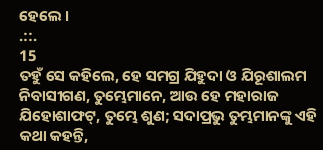ହେଲେ ।
.::.
15
ତହୁଁ ସେ କହିଲେ, ହେ ସମଗ୍ର ଯିହୁଦା ଓ ଯିରୂଶାଲମ ନିବାସୀଗଣ, ତୁମ୍ଭେମାନେ, ଆଉ ହେ ମହାରାଜ ଯିହୋଶାଫଟ୍, ତୁମ୍ଭେ ଶୁଣ; ସଦାପ୍ରଭୁ ତୁମ୍ଭମାନଙ୍କୁ ଏହି କଥା କହନ୍ତି,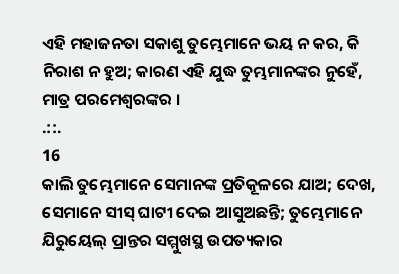ଏହି ମହାଜନତା ସକାଶୁ ତୁମ୍ଭେମାନେ ଭୟ ନ କର, କି ନିରାଶ ନ ହୁଅ; କାରଣ ଏହି ଯୁଦ୍ଧ ତୁମ୍ଭମାନଙ୍କର ନୁହେଁ, ମାତ୍ର ପରମେଶ୍ଵରଙ୍କର ।
.::.
16
କାଲି ତୁମ୍ଭେମାନେ ସେମାନଙ୍କ ପ୍ରତିକୂଳରେ ଯାଅ; ଦେଖ, ସେମାନେ ସୀସ୍ ଘାଟୀ ଦେଇ ଆସୁଅଛନ୍ତି; ତୁମ୍ଭେମାନେ ଯିରୁୟେଲ୍ ପ୍ରାନ୍ତର ସମ୍ମୁଖସ୍ଥ ଉପତ୍ୟକାର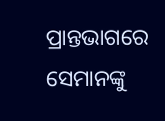ପ୍ରାନ୍ତଭାଗରେ ସେମାନଙ୍କୁ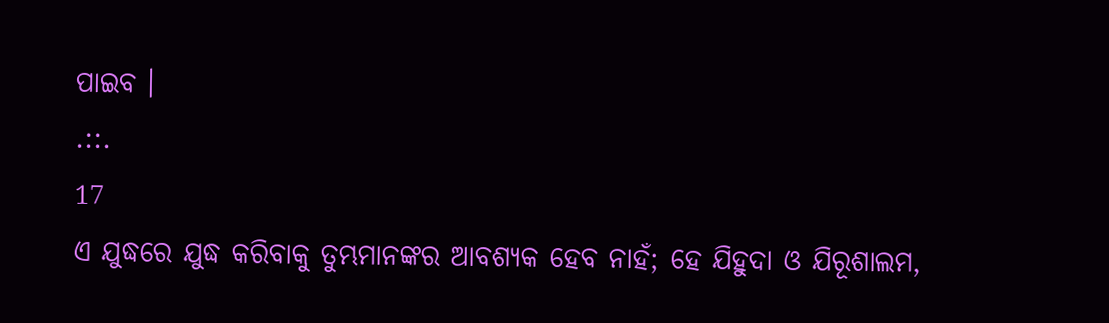ପାଇବ ।
.::.
17
ଏ ଯୁଦ୍ଧରେ ଯୁଦ୍ଧ କରିବାକୁ ତୁମ୍ଭମାନଙ୍କର ଆବଶ୍ୟକ ହେବ ନାହଁ; ହେ ଯିହୁଦା ଓ ଯିରୂଶାଲମ,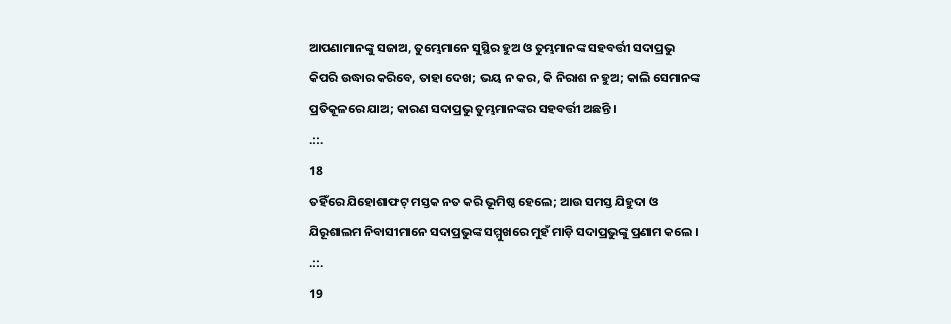ଆପଣାମାନଙ୍କୁ ସଜାଅ, ତୁମ୍ଭେମାନେ ସୁସ୍ଥିର ହୁଅ ଓ ତୁମ୍ଭମାନଙ୍କ ସହବର୍ତ୍ତୀ ସଦାପ୍ରଭୁ କିପରି ଉଦ୍ଧାର କରିବେ, ତାହା ଦେଖ; ଭୟ ନ କର, କି ନିରାଶ ନ ହୁଅ; କାଲି ସେମାନଙ୍କ ପ୍ରତିକୂଳରେ ଯାଅ; କାରଣ ସଦାପ୍ରଭୁ ତୁମ୍ଭମାନଙ୍କର ସହବର୍ତ୍ତୀ ଅଛନ୍ତି ।
.::.
18
ତହିଁରେ ଯିହୋଶାଫଟ୍ ମସ୍ତକ ନତ କରି ଭୂମିଷ୍ଠ ହେଲେ; ଆଉ ସମସ୍ତ ଯିହୁଦା ଓ ଯିରୂଶାଲମ ନିବାସୀମାନେ ସଦାପ୍ରଭୁଙ୍କ ସମ୍ମୁଖରେ ମୁହଁ ମାଡ଼ି ସଦାପ୍ରଭୁଙ୍କୁ ପ୍ରଣାମ କଲେ ।
.::.
19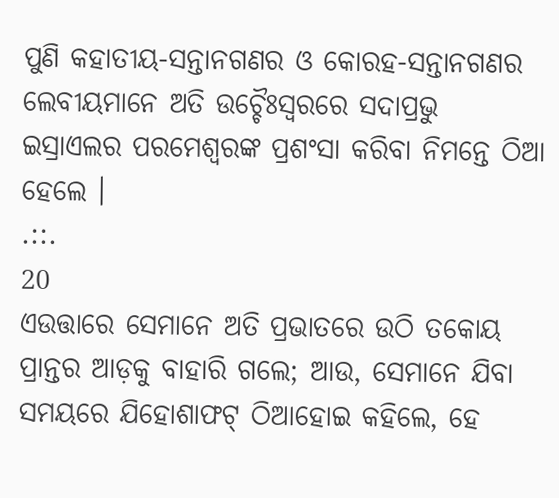ପୁଣି କହାତୀୟ-ସନ୍ତାନଗଣର ଓ କୋରହ-ସନ୍ତାନଗଣର ଲେବୀୟମାନେ ଅତି ଉଚ୍ଚୈଃସ୍ଵରରେ ସଦାପ୍ରଭୁ ଇସ୍ରାଏଲର ପରମେଶ୍ଵରଙ୍କ ପ୍ରଶଂସା କରିବା ନିମନ୍ତେ ଠିଆ ହେଲେ ।
.::.
20
ଏଉତ୍ତାରେ ସେମାନେ ଅତି ପ୍ରଭାତରେ ଉଠି ତକୋୟ ପ୍ରାନ୍ତର ଆଡ଼କୁ ବାହାରି ଗଲେ; ଆଉ, ସେମାନେ ଯିବା ସମୟରେ ଯିହୋଶାଫଟ୍ ଠିଆହୋଇ କହିଲେ, ହେ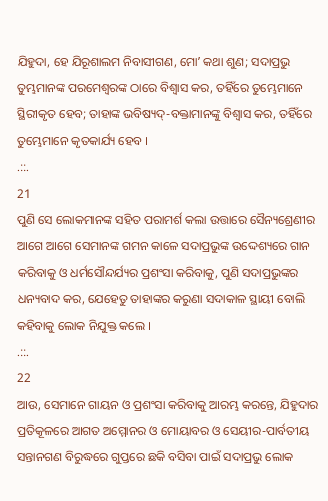ଯିହୁଦା, ହେ ଯିରୂଶାଲମ ନିବାସୀଗଣ, ମୋʼ କଥା ଶୁଣ; ସଦାପ୍ରଭୁ ତୁମ୍ଭମାନଙ୍କ ପରମେଶ୍ଵରଙ୍କ ଠାରେ ବିଶ୍ଵାସ କର, ତହିଁରେ ତୁମ୍ଭେମାନେ ସ୍ଥିରୀକୃତ ହେବ; ତାହାଙ୍କ ଭବିଷ୍ୟଦ୍-ବକ୍ତାମାନଙ୍କୁ ବିଶ୍ଵାସ କର, ତହିଁରେ ତୁମ୍ଭେମାନେ କୃତକାର୍ଯ୍ୟ ହେବ ।
.::.
21
ପୁଣି ସେ ଲୋକମାନଙ୍କ ସହିତ ପରାମର୍ଶ କଲା ଉତ୍ତାରେ ସୈନ୍ୟଶ୍ରେଣୀର ଆଗେ ଆଗେ ସେମାନଙ୍କ ଗମନ କାଳେ ସଦାପ୍ରଭୁଙ୍କ ଉଦ୍ଦେଶ୍ୟରେ ଗାନ କରିବାକୁ ଓ ଧର୍ମସୌନ୍ଦର୍ଯ୍ୟର ପ୍ରଶଂସା କରିବାକୁ, ପୁଣି ସଦାପ୍ରଭୁଙ୍କର ଧନ୍ୟବାଦ କର, ଯେହେତୁ ତାହାଙ୍କର କରୁଣା ସଦାକାଳ ସ୍ଥାୟୀ ବୋଲି କହିବାକୁ ଲୋକ ନିଯୁକ୍ତ କଲେ ।
.::.
22
ଆଉ, ସେମାନେ ଗାୟନ ଓ ପ୍ରଶଂସା କରିବାକୁ ଆରମ୍ଭ କରନ୍ତେ, ଯିହୁଦାର ପ୍ରତିକୂଳରେ ଆଗତ ଅମ୍ମୋନର ଓ ମୋୟାବର ଓ ସେୟୀର-ପାର୍ବତୀୟ ସନ୍ତାନଗଣ ବିରୁଦ୍ଧରେ ଗୁପ୍ତରେ ଛକି ବସିବା ପାଇଁ ସଦାପ୍ରଭୁ ଲୋକ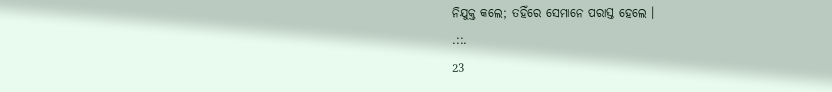ନିଯୁକ୍ତ କଲେ; ତହିଁରେ ସେମାନେ ପରାସ୍ତ ହେଲେ ।
.::.
23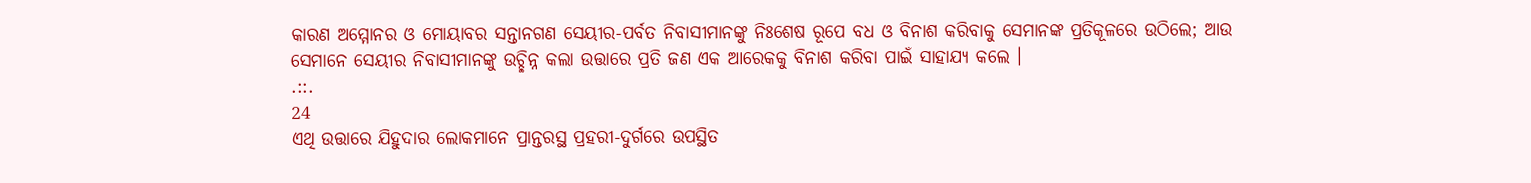କାରଣ ଅମ୍ମୋନର ଓ ମୋୟାବର ସନ୍ତାନଗଣ ସେୟୀର-ପର୍ବତ ନିବାସୀମାନଙ୍କୁ ନିଃଶେଷ ରୂପେ ବଧ ଓ ବିନାଶ କରିବାକୁ ସେମାନଙ୍କ ପ୍ରତିକୂଳରେ ଉଠିଲେ; ଆଉ ସେମାନେ ସେୟୀର ନିବାସୀମାନଙ୍କୁ ଉଚ୍ଛିନ୍ନ କଲା ଉତ୍ତାରେ ପ୍ରତି ଜଣ ଏକ ଆରେକକୁ ବିନାଶ କରିବା ପାଇଁ ସାହାଯ୍ୟ କଲେ ।
.::.
24
ଏଥି ଉତ୍ତାରେ ଯିହୁଦାର ଲୋକମାନେ ପ୍ରାନ୍ତରସ୍ଥ ପ୍ରହରୀ-ଦୁର୍ଗରେ ଉପସ୍ଥିତ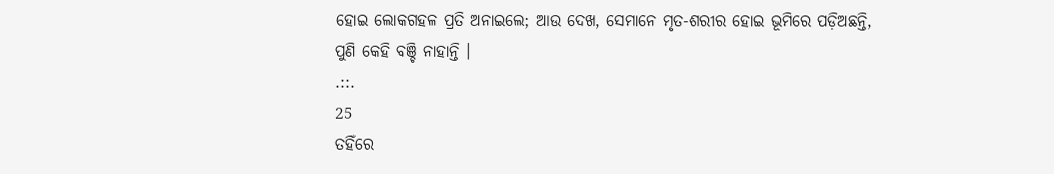ହୋଇ ଲୋକଗହଳ ପ୍ରତି ଅନାଇଲେ; ଆଉ ଦେଖ, ସେମାନେ ମୃତ-ଶରୀର ହୋଇ ଭୂମିରେ ପଡ଼ିଅଛନ୍ତି, ପୁଣି କେହି ବଞ୍ଚି ନାହାନ୍ତି ।
.::.
25
ତହିଁରେ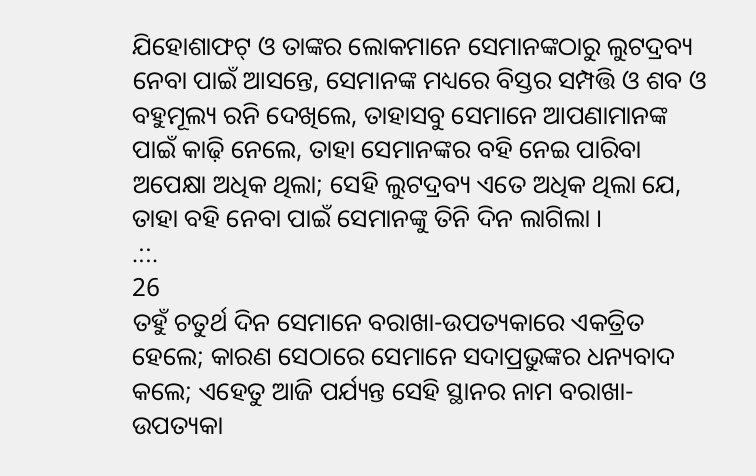ଯିହୋଶାଫଟ୍ ଓ ତାଙ୍କର ଲୋକମାନେ ସେମାନଙ୍କଠାରୁ ଲୁଟଦ୍ରବ୍ୟ ନେବା ପାଇଁ ଆସନ୍ତେ, ସେମାନଙ୍କ ମଧ୍ୟରେ ବିସ୍ତର ସମ୍ପତ୍ତି ଓ ଶବ ଓ ବହୁମୂଲ୍ୟ ରନି ଦେଖିଲେ, ତାହାସବୁ ସେମାନେ ଆପଣାମାନଙ୍କ ପାଇଁ କାଢ଼ି ନେଲେ, ତାହା ସେମାନଙ୍କର ବହି ନେଇ ପାରିବା ଅପେକ୍ଷା ଅଧିକ ଥିଲା; ସେହି ଲୁଟଦ୍ରବ୍ୟ ଏତେ ଅଧିକ ଥିଲା ଯେ, ତାହା ବହି ନେବା ପାଇଁ ସେମାନଙ୍କୁ ତିନି ଦିନ ଲାଗିଲା ।
.::.
26
ତହୁଁ ଚତୁର୍ଥ ଦିନ ସେମାନେ ବରାଖା-ଉପତ୍ୟକାରେ ଏକତ୍ରିତ ହେଲେ; କାରଣ ସେଠାରେ ସେମାନେ ସଦାପ୍ରଭୁଙ୍କର ଧନ୍ୟବାଦ କଲେ; ଏହେତୁ ଆଜି ପର୍ଯ୍ୟନ୍ତ ସେହି ସ୍ଥାନର ନାମ ବରାଖା-ଉପତ୍ୟକା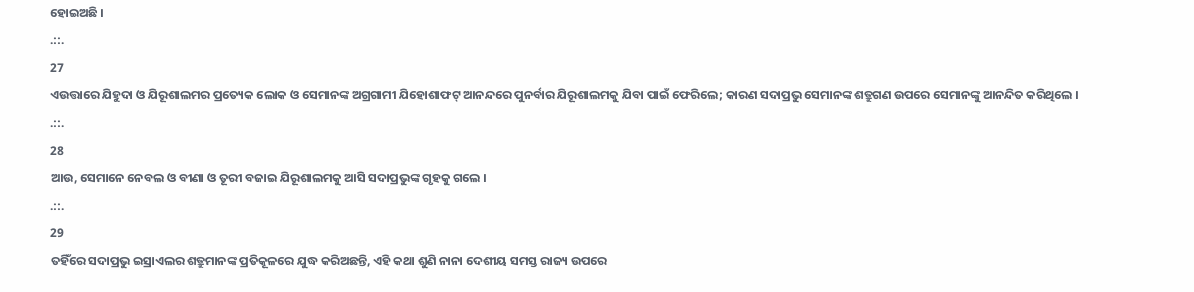ହୋଇଅଛି ।
.::.
27
ଏଉତ୍ତାରେ ଯିହୁଦା ଓ ଯିରୂଶାଲମର ପ୍ରତ୍ୟେକ ଲୋକ ଓ ସେମାନଙ୍କ ଅଗ୍ରଗାମୀ ଯିହୋଶାଫଟ୍ ଆନନ୍ଦରେ ପୁନର୍ବାର ଯିରୂଶାଲମକୁ ଯିବା ପାଇଁ ଫେରିଲେ; କାରଣ ସଦାପ୍ରଭୁ ସେମାନଙ୍କ ଶତ୍ରୁଗଣ ଉପରେ ସେମାନଙ୍କୁ ଆନନ୍ଦିତ କରିଥିଲେ ।
.::.
28
ଆଉ, ସେମାନେ ନେବଲ ଓ ବୀଣା ଓ ତୂରୀ ବଜାଇ ଯିରୂଶାଲମକୁ ଆସି ସଦାପ୍ରଭୁଙ୍କ ଗୃହକୁ ଗଲେ ।
.::.
29
ତହିଁରେ ସଦାପ୍ରଭୁ ଇସ୍ରାଏଲର ଶତ୍ରୁମାନଙ୍କ ପ୍ରତିକୂଳରେ ଯୁଦ୍ଧ କରିଅଛନ୍ତି, ଏହି କଥା ଶୁଣି ନାନା ଦେଶୀୟ ସମସ୍ତ ରାଜ୍ୟ ଉପରେ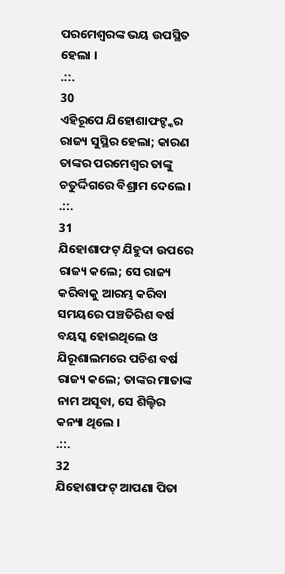ପରମେଶ୍ଵରଙ୍କ ଭୟ ଉପସ୍ଥିତ ହେଲା ।
.::.
30
ଏହିରୂପେ ଯିହୋଶାଫଟ୍ଙ୍କର ରାଜ୍ୟ ସୁସ୍ଥିର ହେଲା; କାରଣ ତାଙ୍କର ପରମେଶ୍ଵର ତାଙ୍କୁ ଚତୁର୍ଦ୍ଦିଗରେ ବିଶ୍ରାମ ଦେଲେ ।
.::.
31
ଯିହୋଶାଫଟ୍ ଯିହୁଦା ଉପରେ ରାଜ୍ୟ କଲେ; ସେ ରାଜ୍ୟ କରିବାକୁ ଆରମ୍ଭ କରିବା ସମୟରେ ପଞ୍ଚତିରିଶ ବର୍ଷ ବୟସ୍କ ହୋଇଥିଲେ ଓ ଯିରୂଶାଲମରେ ପଚିଶ ବର୍ଷ ରାଜ୍ୟ କଲେ; ତାଙ୍କର ମାତାଙ୍କ ନାମ ଅସୂବା, ସେ ଶିଲ୍ହିର କନ୍ୟା ଥିଲେ ।
.::.
32
ଯିହୋଶାଫଟ୍ ଆପଣା ପିତା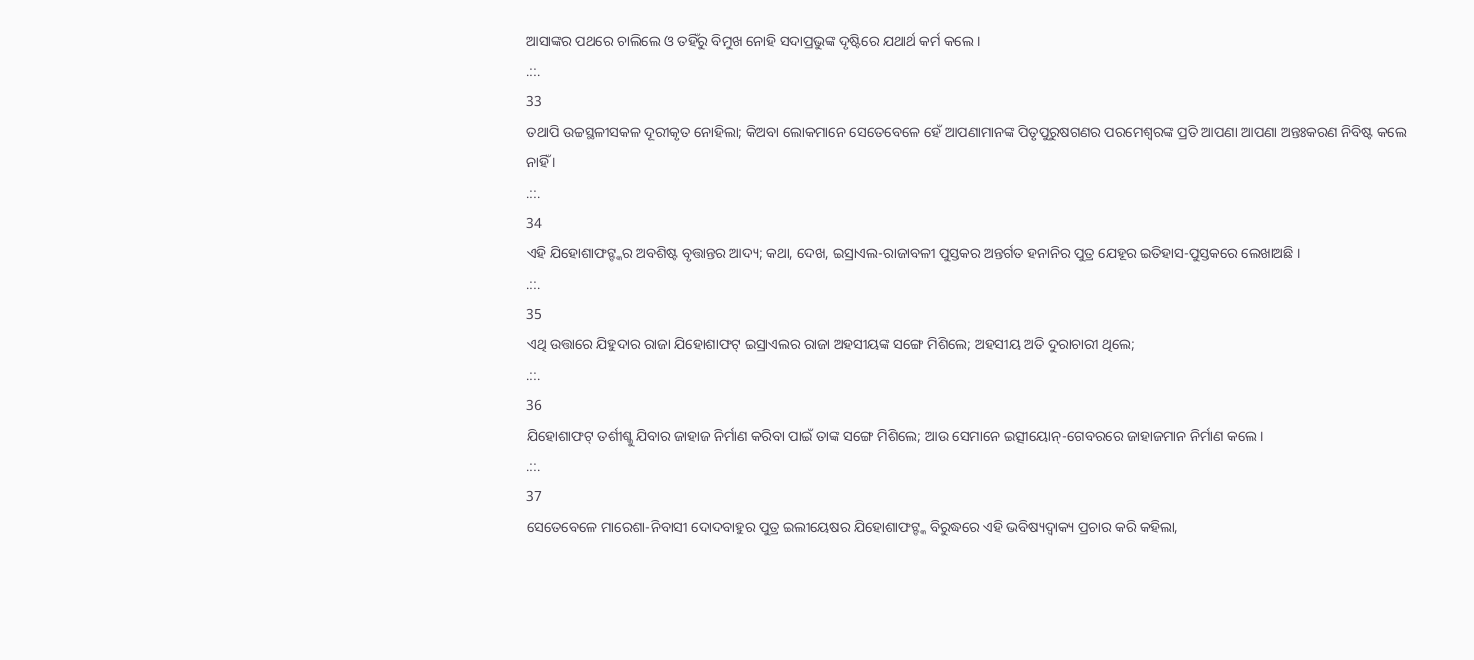ଆସାଙ୍କର ପଥରେ ଚାଲିଲେ ଓ ତହିଁରୁ ବିମୁଖ ନୋହି ସଦାପ୍ରଭୁଙ୍କ ଦୃଷ୍ଟିରେ ଯଥାର୍ଥ କର୍ମ କଲେ ।
.::.
33
ତଥାପି ଉଚ୍ଚସ୍ଥଳୀସକଳ ଦୂରୀକୃତ ନୋହିଲା; କିଅବା ଲୋକମାନେ ସେତେବେଳେ ହେଁ ଆପଣାମାନଙ୍କ ପିତୃପୁରୁଷଗଣର ପରମେଶ୍ଵରଙ୍କ ପ୍ରତି ଆପଣା ଆପଣା ଅନ୍ତଃକରଣ ନିବିଷ୍ଟ କଲେ ନାହିଁ ।
.::.
34
ଏହି ଯିହୋଶାଫଟ୍ଙ୍କର ଅବଶିଷ୍ଟ ବୃତ୍ତାନ୍ତର ଆଦ୍ୟ; କଥା, ଦେଖ, ଇସ୍ରାଏଲ-ରାଜାବଳୀ ପୁସ୍ତକର ଅନ୍ତର୍ଗତ ହନାନିର ପୁତ୍ର ଯେହୂର ଇତିହାସ-ପୁସ୍ତକରେ ଲେଖାଅଛି ।
.::.
35
ଏଥି ଉତ୍ତାରେ ଯିହୁଦାର ରାଜା ଯିହୋଶାଫଟ୍ ଇସ୍ରାଏଲର ରାଜା ଅହସୀୟଙ୍କ ସଙ୍ଗେ ମିଶିଲେ; ଅହସୀୟ ଅତି ଦୁରାଚାରୀ ଥିଲେ;
.::.
36
ଯିହୋଶାଫଟ୍ ତର୍ଶୀଶ୍କୁ ଯିବାର ଜାହାଜ ନିର୍ମାଣ କରିବା ପାଇଁ ତାଙ୍କ ସଙ୍ଗେ ମିଶିଲେ; ଆଉ ସେମାନେ ଇତ୍ସୀୟୋନ୍-ଗେବରରେ ଜାହାଜମାନ ନିର୍ମାଣ କଲେ ।
.::.
37
ସେତେବେଳେ ମାରେଶା-ନିବାସୀ ଦୋଦବାହୁର ପୁତ୍ର ଇଲୀୟେଷର ଯିହୋଶାଫଟ୍ଙ୍କ ବିରୁଦ୍ଧରେ ଏହି ଭବିଷ୍ୟଦ୍ବାକ୍ୟ ପ୍ରଚାର କରି କହିଲା,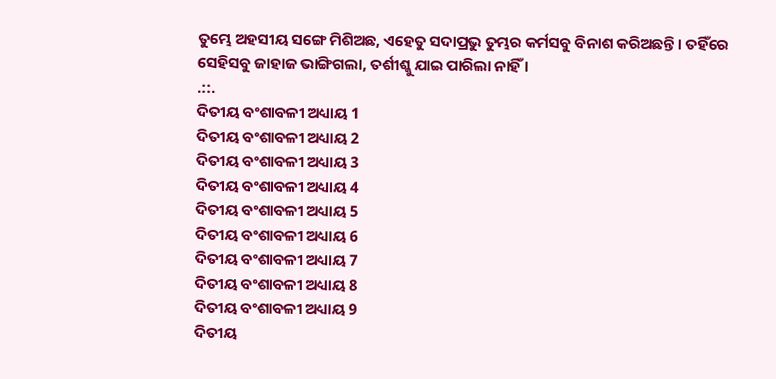ତୁମ୍ଭେ ଅହସୀୟ ସଙ୍ଗେ ମିଶିଅଛ, ଏହେତୁ ସଦାପ୍ରଭୁ ତୁମ୍ଭର କର୍ମସବୁ ବିନାଶ କରିଅଛନ୍ତି । ତହିଁରେ ସେହିସବୁ ଜାହାଜ ଭାଙ୍ଗିଗଲା, ତର୍ଶୀଶ୍କୁ ଯାଇ ପାରିଲା ନାହିଁ ।
.::.
ଦିତୀୟ ବଂଶାବଳୀ ଅଧ୍ୟାୟ 1
ଦିତୀୟ ବଂଶାବଳୀ ଅଧ୍ୟାୟ 2
ଦିତୀୟ ବଂଶାବଳୀ ଅଧ୍ୟାୟ 3
ଦିତୀୟ ବଂଶାବଳୀ ଅଧ୍ୟାୟ 4
ଦିତୀୟ ବଂଶାବଳୀ ଅଧ୍ୟାୟ 5
ଦିତୀୟ ବଂଶାବଳୀ ଅଧ୍ୟାୟ 6
ଦିତୀୟ ବଂଶାବଳୀ ଅଧ୍ୟାୟ 7
ଦିତୀୟ ବଂଶାବଳୀ ଅଧ୍ୟାୟ 8
ଦିତୀୟ ବଂଶାବଳୀ ଅଧ୍ୟାୟ 9
ଦିତୀୟ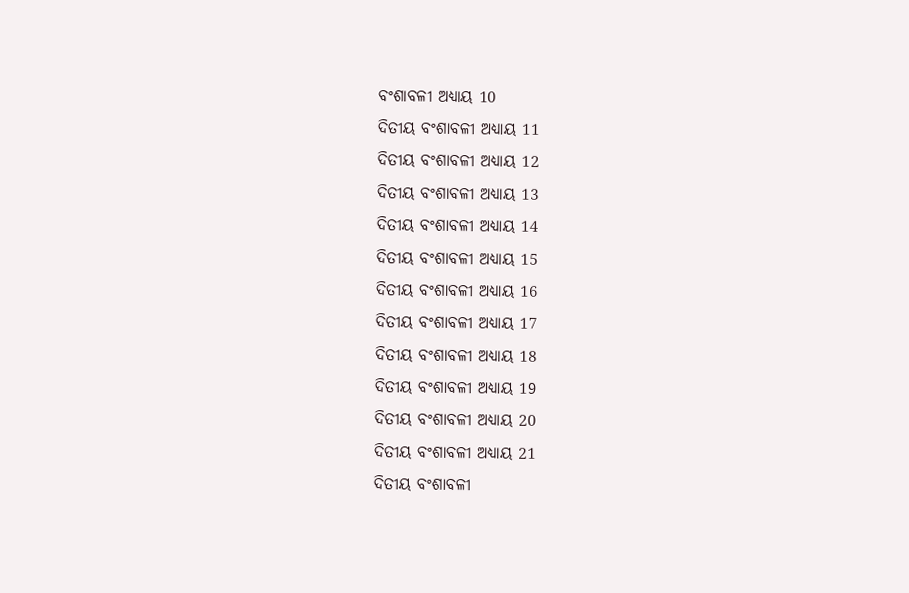ବଂଶାବଳୀ ଅଧ୍ୟାୟ 10
ଦିତୀୟ ବଂଶାବଳୀ ଅଧ୍ୟାୟ 11
ଦିତୀୟ ବଂଶାବଳୀ ଅଧ୍ୟାୟ 12
ଦିତୀୟ ବଂଶାବଳୀ ଅଧ୍ୟାୟ 13
ଦିତୀୟ ବଂଶାବଳୀ ଅଧ୍ୟାୟ 14
ଦିତୀୟ ବଂଶାବଳୀ ଅଧ୍ୟାୟ 15
ଦିତୀୟ ବଂଶାବଳୀ ଅଧ୍ୟାୟ 16
ଦିତୀୟ ବଂଶାବଳୀ ଅଧ୍ୟାୟ 17
ଦିତୀୟ ବଂଶାବଳୀ ଅଧ୍ୟାୟ 18
ଦିତୀୟ ବଂଶାବଳୀ ଅଧ୍ୟାୟ 19
ଦିତୀୟ ବଂଶାବଳୀ ଅଧ୍ୟାୟ 20
ଦିତୀୟ ବଂଶାବଳୀ ଅଧ୍ୟାୟ 21
ଦିତୀୟ ବଂଶାବଳୀ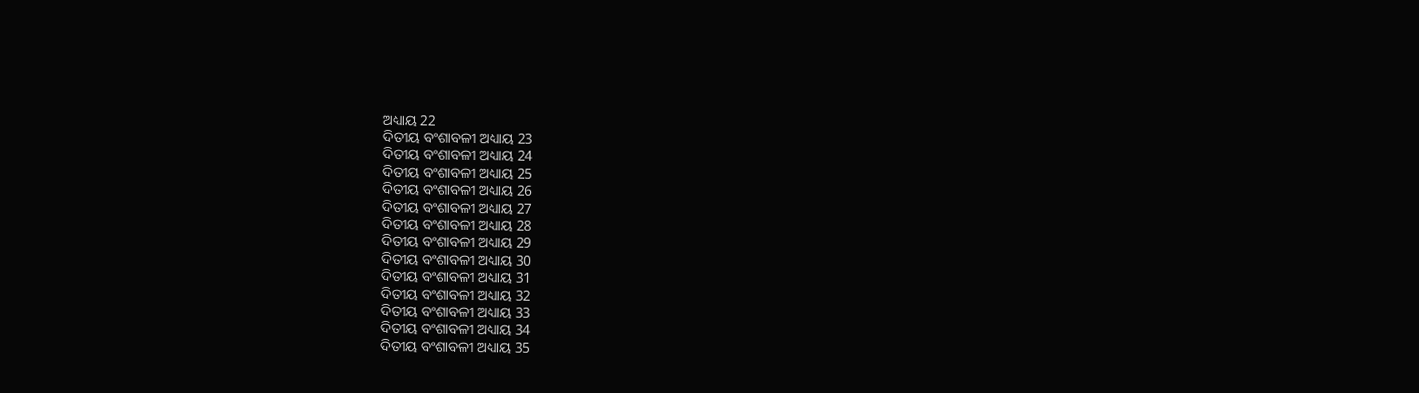ଅଧ୍ୟାୟ 22
ଦିତୀୟ ବଂଶାବଳୀ ଅଧ୍ୟାୟ 23
ଦିତୀୟ ବଂଶାବଳୀ ଅଧ୍ୟାୟ 24
ଦିତୀୟ ବଂଶାବଳୀ ଅଧ୍ୟାୟ 25
ଦିତୀୟ ବଂଶାବଳୀ ଅଧ୍ୟାୟ 26
ଦିତୀୟ ବଂଶାବଳୀ ଅଧ୍ୟାୟ 27
ଦିତୀୟ ବଂଶାବଳୀ ଅଧ୍ୟାୟ 28
ଦିତୀୟ ବଂଶାବଳୀ ଅଧ୍ୟାୟ 29
ଦିତୀୟ ବଂଶାବଳୀ ଅଧ୍ୟାୟ 30
ଦିତୀୟ ବଂଶାବଳୀ ଅଧ୍ୟାୟ 31
ଦିତୀୟ ବଂଶାବଳୀ ଅଧ୍ୟାୟ 32
ଦିତୀୟ ବଂଶାବଳୀ ଅଧ୍ୟାୟ 33
ଦିତୀୟ ବଂଶାବଳୀ ଅଧ୍ୟାୟ 34
ଦିତୀୟ ବଂଶାବଳୀ ଅଧ୍ୟାୟ 35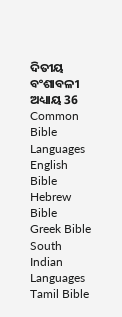ଦିତୀୟ ବଂଶାବଳୀ ଅଧ୍ୟାୟ 36
Common Bible Languages
English Bible
Hebrew Bible
Greek Bible
South Indian Languages
Tamil Bible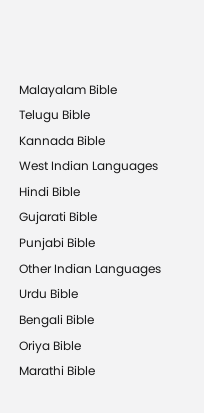Malayalam Bible
Telugu Bible
Kannada Bible
West Indian Languages
Hindi Bible
Gujarati Bible
Punjabi Bible
Other Indian Languages
Urdu Bible
Bengali Bible
Oriya Bible
Marathi Bible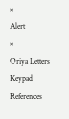×
Alert
×
Oriya Letters Keypad References